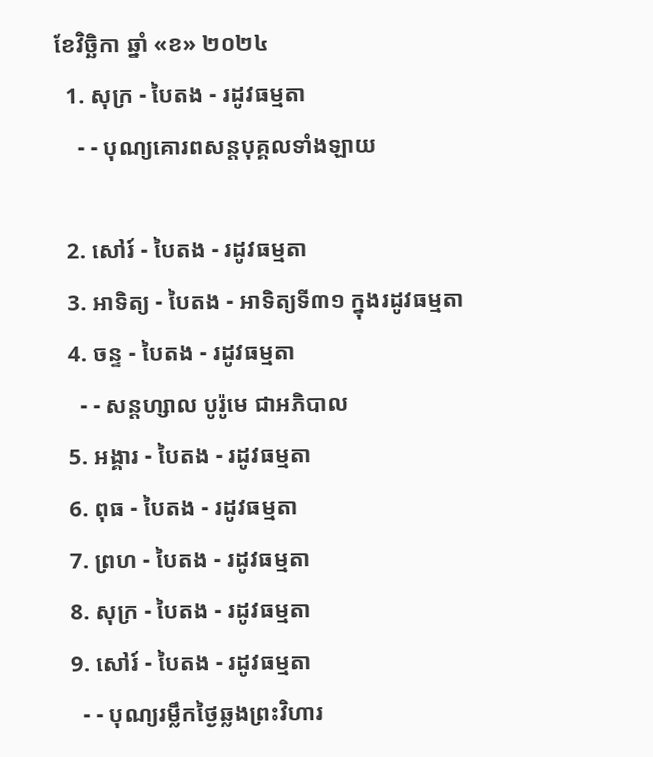ខែវិច្ឆិកា ឆ្នាំ «ខ» ២០២៤
  1. សុក្រ - បៃតង - រដូវធម្មតា
    - - បុណ្យគោរពសន្ដបុគ្គលទាំងឡាយ

  2. សៅរ៍ - បៃតង - រដូវធម្មតា
  3. អាទិត្យ - បៃតង - អាទិត្យទី៣១ ក្នុងរដូវធម្មតា
  4. ចន្ទ - បៃតង - រដូវធម្មតា
    - - សន្ដហ្សាល បូរ៉ូមេ ជាអភិបាល
  5. អង្គារ - បៃតង - រដូវធម្មតា
  6. ពុធ - បៃតង - រដូវធម្មតា
  7. ព្រហ - បៃតង - រដូវធម្មតា
  8. សុក្រ - បៃតង - រដូវធម្មតា
  9. សៅរ៍ - បៃតង - រដូវធម្មតា
    - - បុណ្យរម្លឹកថ្ងៃឆ្លងព្រះវិហារ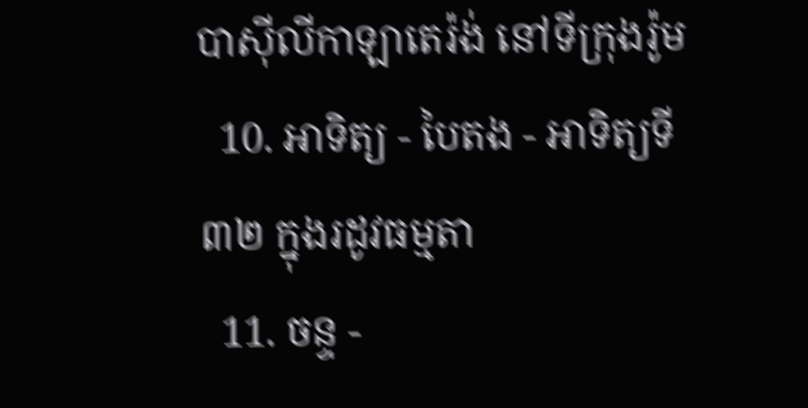បាស៊ីលីកាឡាតេរ៉ង់ នៅទីក្រុងរ៉ូម
  10. អាទិត្យ - បៃតង - អាទិត្យទី៣២ ក្នុងរដូវធម្មតា
  11. ចន្ទ -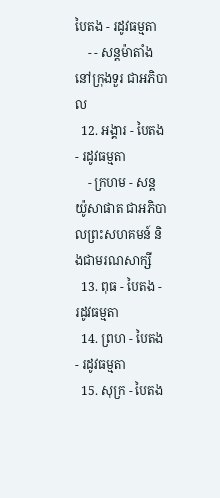បៃតង - រដូវធម្មតា
    - - សន្ដម៉ាតាំងនៅក្រុងទួរ ជាអភិបាល
  12. អង្គារ - បៃតង - រដូវធម្មតា
    - ក្រហម - សន្ដយ៉ូសាផាត ជាអភិបាលព្រះសហគមន៍ និងជាមរណសាក្សី
  13. ពុធ - បៃតង - រដូវធម្មតា
  14. ព្រហ - បៃតង - រដូវធម្មតា
  15. សុក្រ - បៃតង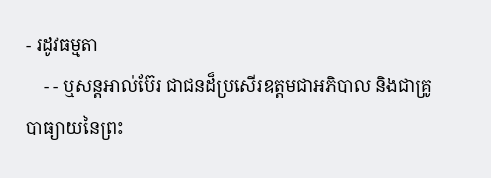- រដូវធម្មតា
    - - ឬសន្ដអាល់ប៊ែរ ជាជនដ៏ប្រសើរឧត្ដមជាអភិបាល និងជាគ្រូបាធ្យាយនៃព្រះ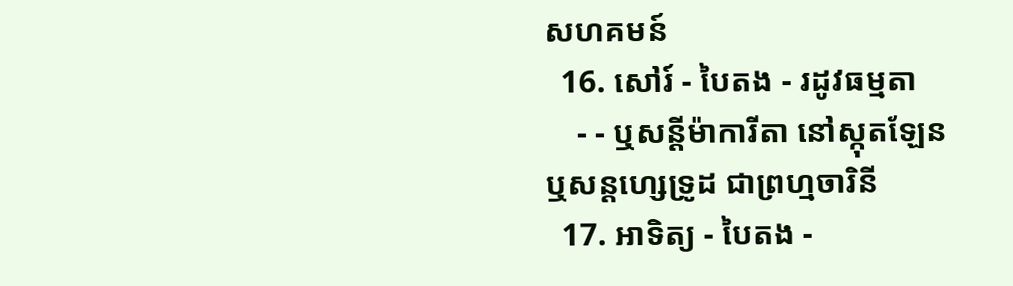សហគមន៍
  16. សៅរ៍ - បៃតង - រដូវធម្មតា
    - - ឬសន្ដីម៉ាការីតា នៅស្កុតឡែន ឬសន្ដហ្សេទ្រូដ ជាព្រហ្មចារិនី
  17. អាទិត្យ - បៃតង -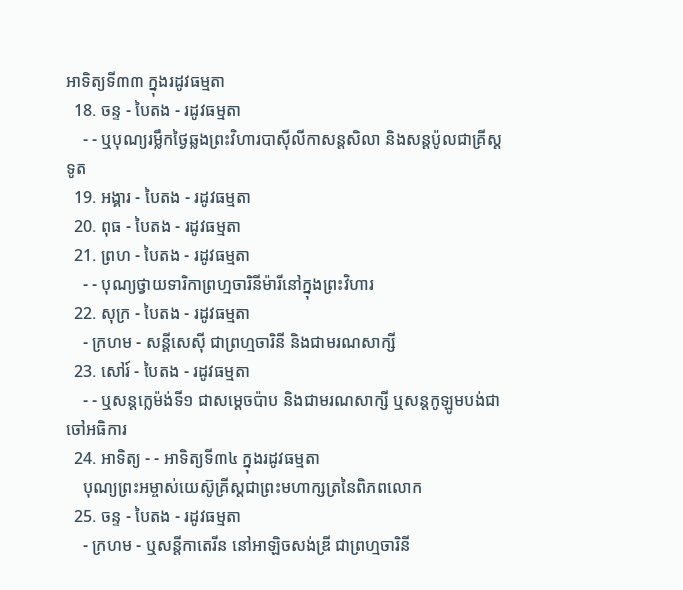អាទិត្យទី៣៣ ក្នុងរដូវធម្មតា
  18. ចន្ទ - បៃតង - រដូវធម្មតា
    - - ឬបុណ្យរម្លឹកថ្ងៃឆ្លងព្រះវិហារបាស៊ីលីកាសន្ដសិលា និងសន្ដប៉ូលជាគ្រីស្ដទូត
  19. អង្គារ - បៃតង - រដូវធម្មតា
  20. ពុធ - បៃតង - រដូវធម្មតា
  21. ព្រហ - បៃតង - រដូវធម្មតា
    - - បុណ្យថ្វាយទារិកាព្រហ្មចារិនីម៉ារីនៅក្នុងព្រះវិហារ
  22. សុក្រ - បៃតង - រដូវធម្មតា
    - ក្រហម - សន្ដីសេស៊ី ជាព្រហ្មចារិនី និងជាមរណសាក្សី
  23. សៅរ៍ - បៃតង - រដូវធម្មតា
    - - ឬសន្ដក្លេម៉ង់ទី១ ជាសម្ដេចប៉ាប និងជាមរណសាក្សី ឬសន្ដកូឡូមបង់ជាចៅអធិការ
  24. អាទិត្យ - - អាទិត្យទី៣៤ ក្នុងរដូវធម្មតា
    បុណ្យព្រះអម្ចាស់យេស៊ូគ្រីស្ដជាព្រះមហាក្សត្រនៃពិភពលោក
  25. ចន្ទ - បៃតង - រដូវធម្មតា
    - ក្រហម - ឬសន្ដីកាតេរីន នៅអាឡិចសង់ឌ្រី ជាព្រហ្មចារិនី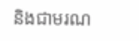និងជាមរណ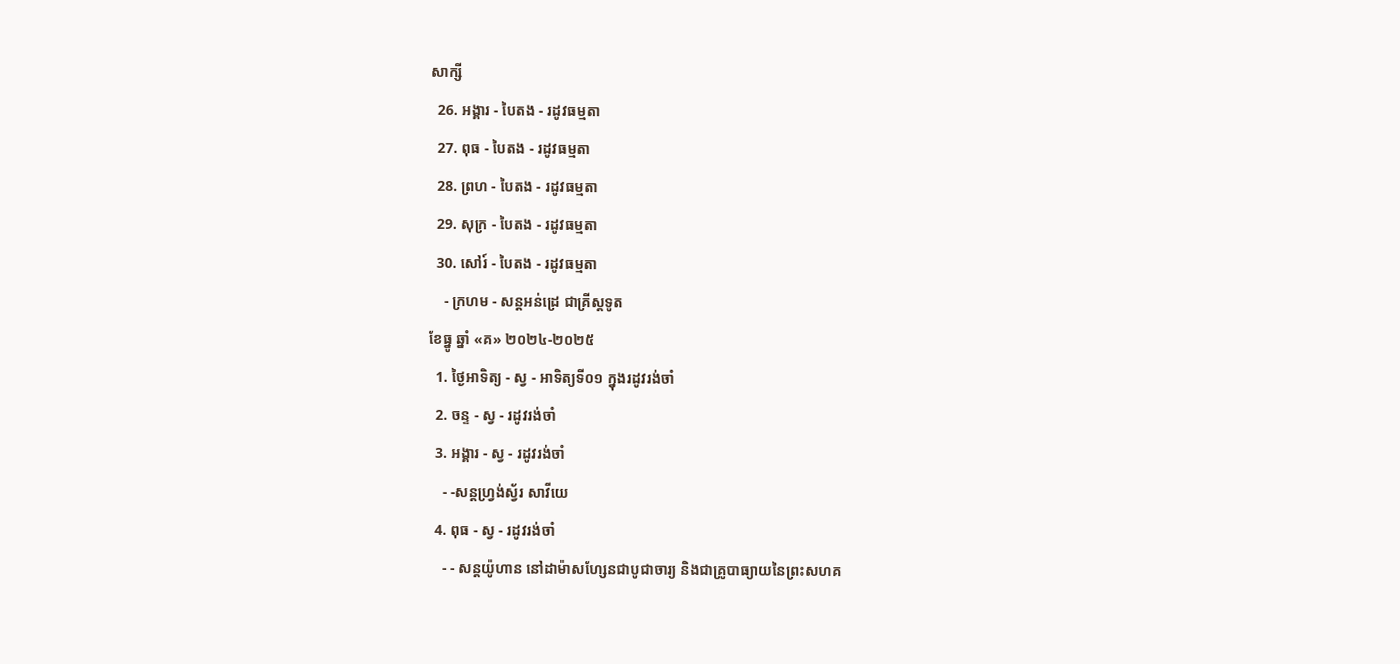សាក្សី
  26. អង្គារ - បៃតង - រដូវធម្មតា
  27. ពុធ - បៃតង - រដូវធម្មតា
  28. ព្រហ - បៃតង - រដូវធម្មតា
  29. សុក្រ - បៃតង - រដូវធម្មតា
  30. សៅរ៍ - បៃតង - រដូវធម្មតា
    - ក្រហម - សន្ដអន់ដ្រេ ជាគ្រីស្ដទូត
ខែធ្នូ ឆ្នាំ «គ» ២០២៤-២០២៥
  1. ថ្ងៃអាទិត្យ - ស្វ - អាទិត្យទី០១ ក្នុងរដូវរង់ចាំ
  2. ចន្ទ - ស្វ - រដូវរង់ចាំ
  3. អង្គារ - ស្វ - រដូវរង់ចាំ
    - -សន្ដហ្វ្រង់ស្វ័រ សាវីយេ
  4. ពុធ - ស្វ - រដូវរង់ចាំ
    - - សន្ដយ៉ូហាន នៅដាម៉ាសហ្សែនជាបូជាចារ្យ និងជាគ្រូបាធ្យាយនៃព្រះសហគ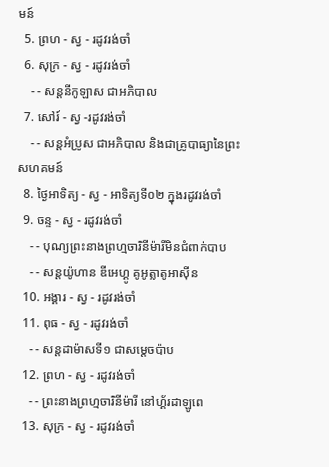មន៍
  5. ព្រហ - ស្វ - រដូវរង់ចាំ
  6. សុក្រ - ស្វ - រដូវរង់ចាំ
    - - សន្ដនីកូឡាស ជាអភិបាល
  7. សៅរ៍ - ស្វ -រដូវរង់ចាំ
    - - សន្ដអំប្រូស ជាអភិបាល និងជាគ្រូបាធ្យានៃព្រះសហគមន៍
  8. ថ្ងៃអាទិត្យ - ស្វ - អាទិត្យទី០២ ក្នុងរដូវរង់ចាំ
  9. ចន្ទ - ស្វ - រដូវរង់ចាំ
    - - បុណ្យព្រះនាងព្រហ្មចារិនីម៉ារីមិនជំពាក់បាប
    - - សន្ដយ៉ូហាន ឌីអេហ្គូ គូអូត្លាតូអាស៊ីន
  10. អង្គារ - ស្វ - រដូវរង់ចាំ
  11. ពុធ - ស្វ - រដូវរង់ចាំ
    - - សន្ដដាម៉ាសទី១ ជាសម្ដេចប៉ាប
  12. ព្រហ - ស្វ - រដូវរង់ចាំ
    - - ព្រះនាងព្រហ្មចារិនីម៉ារី នៅហ្គ័រដាឡូពេ
  13. សុក្រ - ស្វ - រដូវរង់ចាំ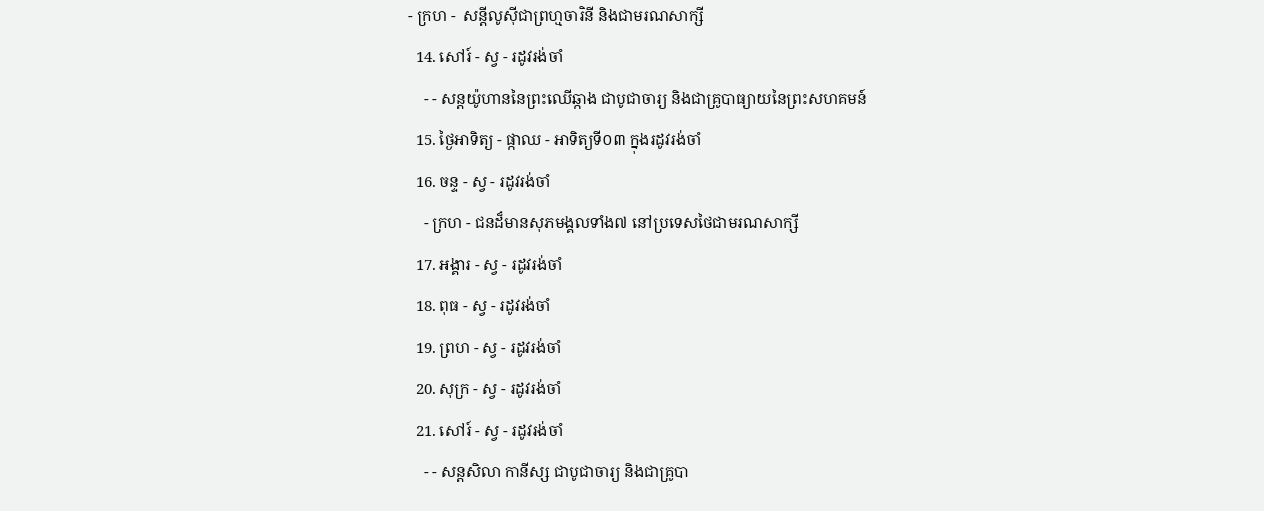- ក្រហ -  សន្ដីលូស៊ីជាព្រហ្មចារិនី និងជាមរណសាក្សី
  14. សៅរ៍ - ស្វ - រដូវរង់ចាំ
    - - សន្ដយ៉ូហាននៃព្រះឈើឆ្កាង ជាបូជាចារ្យ និងជាគ្រូបាធ្យាយនៃព្រះសហគមន៍
  15. ថ្ងៃអាទិត្យ - ផ្កាឈ - អាទិត្យទី០៣ ក្នុងរដូវរង់ចាំ
  16. ចន្ទ - ស្វ - រដូវរង់ចាំ
    - ក្រហ - ជនដ៏មានសុភមង្គលទាំង៧ នៅប្រទេសថៃជាមរណសាក្សី
  17. អង្គារ - ស្វ - រដូវរង់ចាំ
  18. ពុធ - ស្វ - រដូវរង់ចាំ
  19. ព្រហ - ស្វ - រដូវរង់ចាំ
  20. សុក្រ - ស្វ - រដូវរង់ចាំ
  21. សៅរ៍ - ស្វ - រដូវរង់ចាំ
    - - សន្ដសិលា កានីស្ស ជាបូជាចារ្យ និងជាគ្រូបា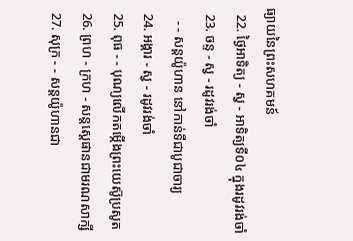ធ្យាយនៃព្រះសហគមន៍
  22. ថ្ងៃអាទិត្យ - ស្វ - អាទិត្យទី០៤ ក្នុងរដូវរង់ចាំ
  23. ចន្ទ - ស្វ - រដូវរង់ចាំ
    - - សន្ដយ៉ូហាន នៅកាន់ទីជាបូជាចារ្យ
  24. អង្គារ - ស្វ - រដូវរង់ចាំ
  25. ពុធ - - បុណ្យលើកតម្កើងព្រះយេស៊ូប្រសូត
  26. ព្រហ - ក្រហ - សន្តស្តេផានជាមរណសាក្សី
  27. សុក្រ - - សន្តយ៉ូហានជា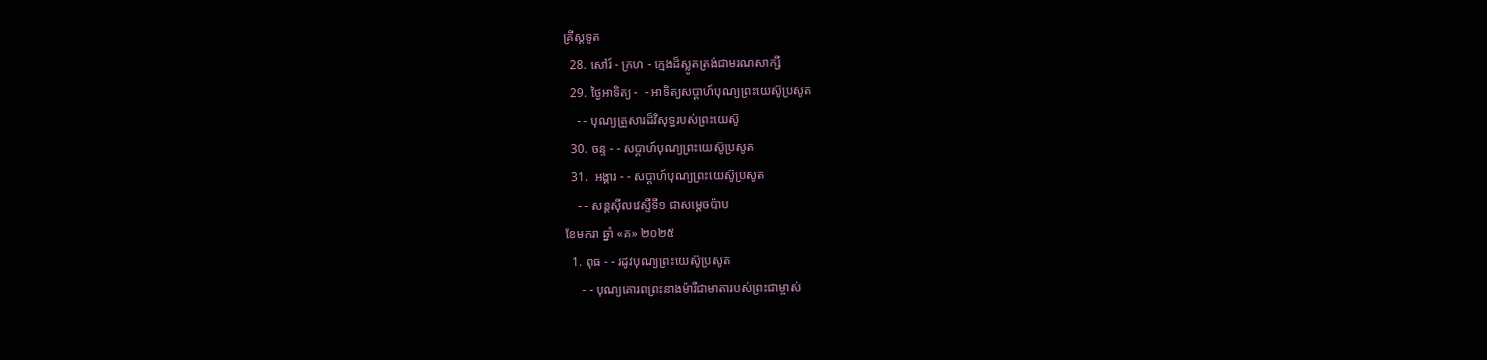គ្រីស្តទូត
  28. សៅរ៍ - ក្រហ - ក្មេងដ៏ស្លូតត្រង់ជាមរណសាក្សី
  29. ថ្ងៃអាទិត្យ -  - អាទិត្យសប្ដាហ៍បុណ្យព្រះយេស៊ូប្រសូត
    - - បុណ្យគ្រួសារដ៏វិសុទ្ធរបស់ព្រះយេស៊ូ
  30. ចន្ទ - - សប្ដាហ៍បុណ្យព្រះយេស៊ូប្រសូត
  31.  អង្គារ - - សប្ដាហ៍បុណ្យព្រះយេស៊ូប្រសូត
    - - សន្ដស៊ីលវេស្ទឺទី១ ជាសម្ដេចប៉ាប
ខែមករា ឆ្នាំ «គ» ២០២៥
  1. ពុធ - - រដូវបុណ្យព្រះយេស៊ូប្រសូត
     - - បុណ្យគោរពព្រះនាងម៉ារីជាមាតារបស់ព្រះជាម្ចាស់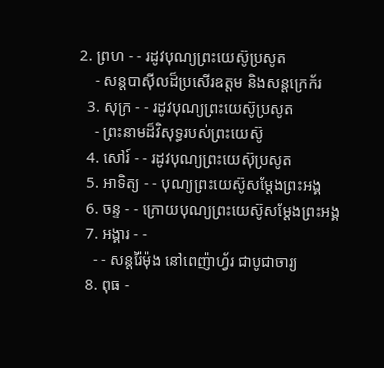2. ព្រហ - - រដូវបុណ្យព្រះយេស៊ូប្រសូត
    - សន្ដបាស៊ីលដ៏ប្រសើរឧត្ដម និងសន្ដក្រេក័រ
  3. សុក្រ - - រដូវបុណ្យព្រះយេស៊ូប្រសូត
    - ព្រះនាមដ៏វិសុទ្ធរបស់ព្រះយេស៊ូ
  4. សៅរ៍ - - រដូវបុណ្យព្រះយេស៊ុប្រសូត
  5. អាទិត្យ - - បុណ្យព្រះយេស៊ូសម្ដែងព្រះអង្គ
  6. ចន្ទ - - ក្រោយបុណ្យព្រះយេស៊ូសម្ដែងព្រះអង្គ
  7. អង្គារ - -
    - - សន្ដរ៉ៃម៉ុង នៅពេញ៉ាហ្វ័រ ជាបូជាចារ្យ
  8. ពុធ -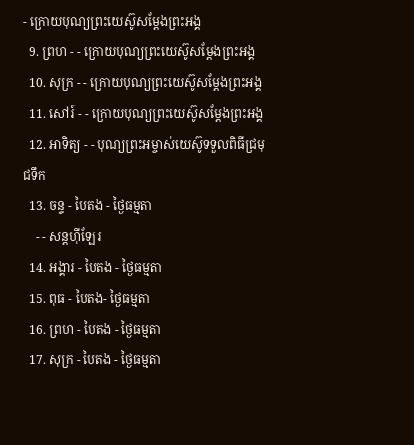- ក្រោយបុណ្យព្រះយេស៊ូសម្ដែងព្រះអង្គ
  9. ព្រហ - - ក្រោយបុណ្យព្រះយេស៊ូសម្ដែងព្រះអង្គ
  10. សុក្រ - - ក្រោយបុណ្យព្រះយេស៊ូសម្ដែងព្រះអង្គ
  11. សៅរ៍ - - ក្រោយបុណ្យព្រះយេស៊ូសម្ដែងព្រះអង្គ
  12. អាទិត្យ - - បុណ្យព្រះអម្ចាស់យេស៊ូទទួលពិធីជ្រមុជទឹក
  13. ចន្ទ - បៃតង - ថ្ងៃធម្មតា
    - - សន្ដហ៊ីឡែរ
  14. អង្គារ - បៃតង - ថ្ងៃធម្មតា
  15. ពុធ - បៃតង- ថ្ងៃធម្មតា
  16. ព្រហ - បៃតង - ថ្ងៃធម្មតា
  17. សុក្រ - បៃតង - ថ្ងៃធម្មតា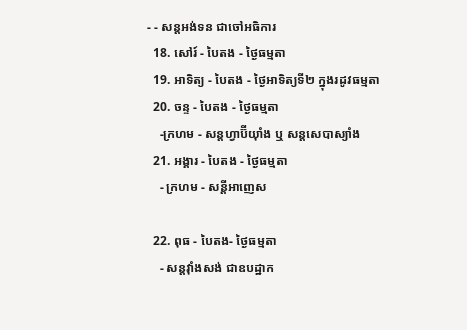- - សន្ដអង់ទន ជាចៅអធិការ
  18. សៅរ៍ - បៃតង - ថ្ងៃធម្មតា
  19. អាទិត្យ - បៃតង - ថ្ងៃអាទិត្យទី២ ក្នុងរដូវធម្មតា
  20. ចន្ទ - បៃតង - ថ្ងៃធម្មតា
    -ក្រហម - សន្ដហ្វាប៊ីយ៉ាំង ឬ សន្ដសេបាស្យាំង
  21. អង្គារ - បៃតង - ថ្ងៃធម្មតា
    - ក្រហម - សន្ដីអាញេស

  22. ពុធ - បៃតង- ថ្ងៃធម្មតា
    - សន្ដវ៉ាំងសង់ ជាឧបដ្ឋាក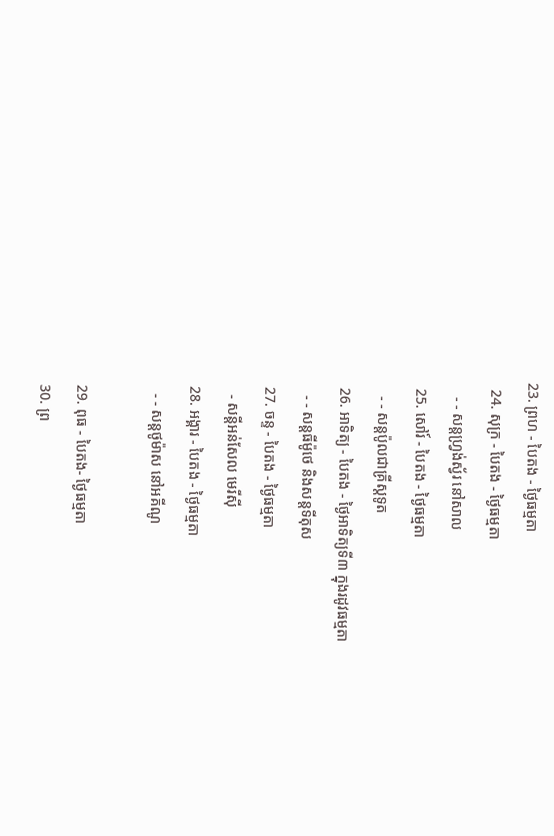23. ព្រហ - បៃតង - ថ្ងៃធម្មតា
  24. សុក្រ - បៃតង - ថ្ងៃធម្មតា
    - - សន្ដហ្វ្រង់ស្វ័រ នៅសាល
  25. សៅរ៍ - បៃតង - ថ្ងៃធម្មតា
    - - សន្ដប៉ូលជាគ្រីស្ដទូត
  26. អាទិត្យ - បៃតង - ថ្ងៃអាទិត្យទី៣ ក្នុងរដូវធម្មតា
    - - សន្ដធីម៉ូថេ និងសន្ដទីតុស
  27. ចន្ទ - បៃតង - ថ្ងៃធម្មតា
    - សន្ដីអន់សែល មេរីស៊ី
  28. អង្គារ - បៃតង - ថ្ងៃធម្មតា
    - - សន្ដថូម៉ាស នៅអគីណូ

  29. ពុធ - បៃតង- ថ្ងៃធម្មតា
  30. ព្រ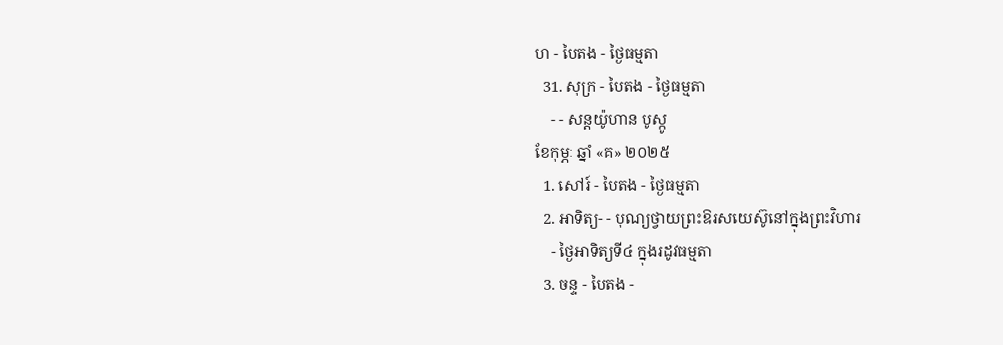ហ - បៃតង - ថ្ងៃធម្មតា
  31. សុក្រ - បៃតង - ថ្ងៃធម្មតា
    - - សន្ដយ៉ូហាន បូស្កូ
ខែកុម្ភៈ ឆ្នាំ «គ» ២០២៥
  1. សៅរ៍ - បៃតង - ថ្ងៃធម្មតា
  2. អាទិត្យ- - បុណ្យថ្វាយព្រះឱរសយេស៊ូនៅក្នុងព្រះវិហារ
    - ថ្ងៃអាទិត្យទី៤ ក្នុងរដូវធម្មតា
  3. ចន្ទ - បៃតង -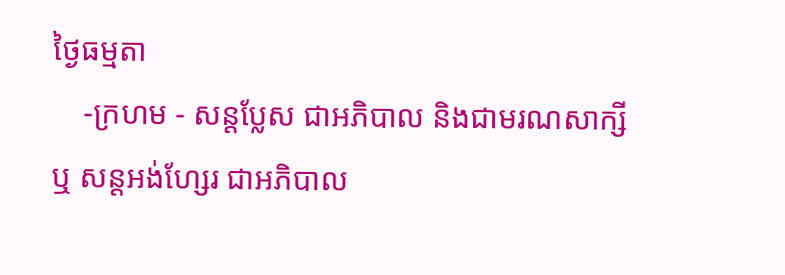ថ្ងៃធម្មតា
    -ក្រហម - សន្ដប្លែស ជាអភិបាល និងជាមរណសាក្សី ឬ សន្ដអង់ហ្សែរ ជាអភិបាល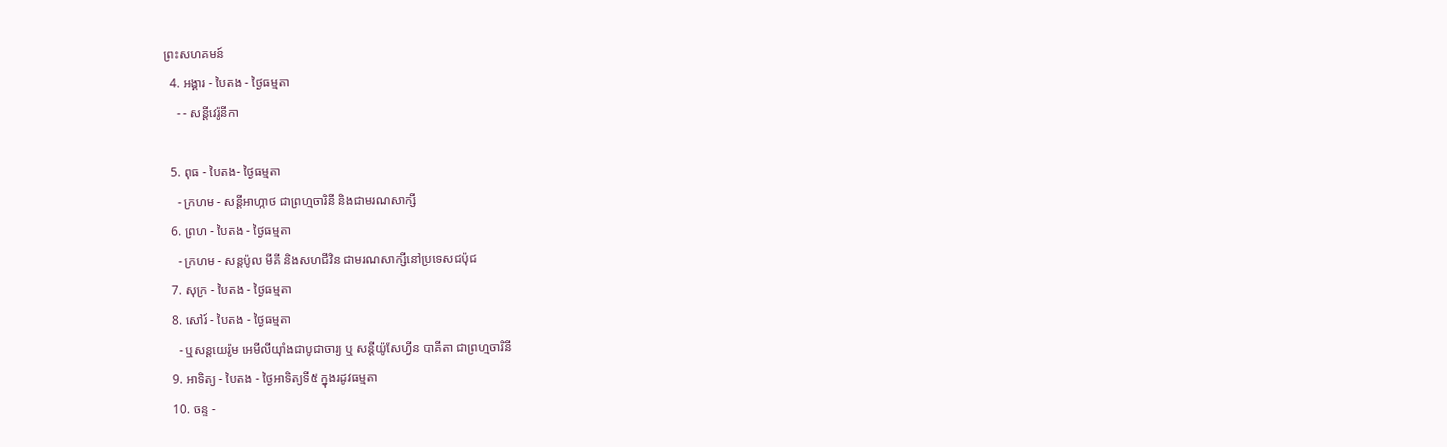ព្រះសហគមន៍
  4. អង្គារ - បៃតង - ថ្ងៃធម្មតា
    - - សន្ដីវេរ៉ូនីកា

  5. ពុធ - បៃតង- ថ្ងៃធម្មតា
    - ក្រហម - សន្ដីអាហ្កាថ ជាព្រហ្មចារិនី និងជាមរណសាក្សី
  6. ព្រហ - បៃតង - ថ្ងៃធម្មតា
    - ក្រហម - សន្ដប៉ូល មីគី និងសហជីវិន ជាមរណសាក្សីនៅប្រទេសជប៉ុជ
  7. សុក្រ - បៃតង - ថ្ងៃធម្មតា
  8. សៅរ៍ - បៃតង - ថ្ងៃធម្មតា
    - ឬសន្ដយេរ៉ូម អេមីលីយ៉ាំងជាបូជាចារ្យ ឬ សន្ដីយ៉ូសែហ្វីន បាគីតា ជាព្រហ្មចារិនី
  9. អាទិត្យ - បៃតង - ថ្ងៃអាទិត្យទី៥ ក្នុងរដូវធម្មតា
  10. ចន្ទ -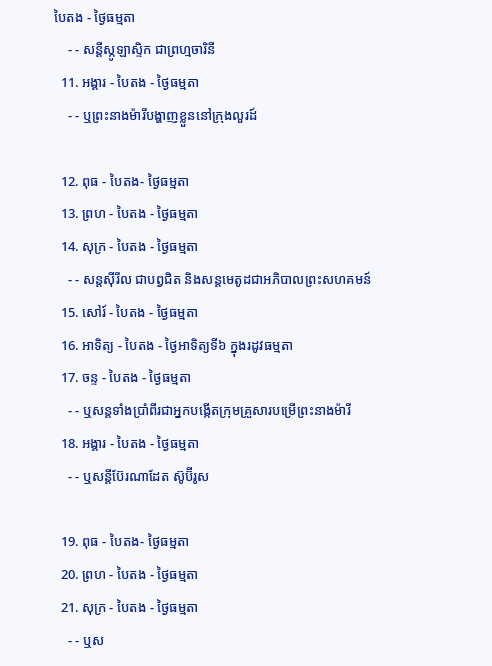បៃតង - ថ្ងៃធម្មតា
    - - សន្ដីស្កូឡាស្ទិក ជាព្រហ្មចារិនី
  11. អង្គារ - បៃតង - ថ្ងៃធម្មតា
    - - ឬព្រះនាងម៉ារីបង្ហាញខ្លួននៅក្រុងលួរដ៍

  12. ពុធ - បៃតង- ថ្ងៃធម្មតា
  13. ព្រហ - បៃតង - ថ្ងៃធម្មតា
  14. សុក្រ - បៃតង - ថ្ងៃធម្មតា
    - - សន្ដស៊ីរីល ជាបព្វជិត និងសន្ដមេតូដជាអភិបាលព្រះសហគមន៍
  15. សៅរ៍ - បៃតង - ថ្ងៃធម្មតា
  16. អាទិត្យ - បៃតង - ថ្ងៃអាទិត្យទី៦ ក្នុងរដូវធម្មតា
  17. ចន្ទ - បៃតង - ថ្ងៃធម្មតា
    - - ឬសន្ដទាំងប្រាំពីរជាអ្នកបង្កើតក្រុមគ្រួសារបម្រើព្រះនាងម៉ារី
  18. អង្គារ - បៃតង - ថ្ងៃធម្មតា
    - - ឬសន្ដីប៊ែរណាដែត ស៊ូប៊ីរូស

  19. ពុធ - បៃតង- ថ្ងៃធម្មតា
  20. ព្រហ - បៃតង - ថ្ងៃធម្មតា
  21. សុក្រ - បៃតង - ថ្ងៃធម្មតា
    - - ឬស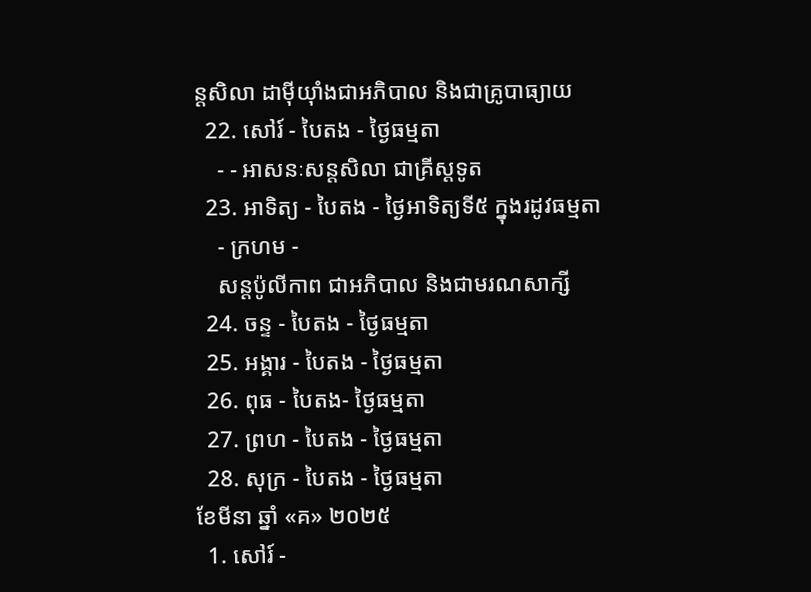ន្ដសិលា ដាម៉ីយ៉ាំងជាអភិបាល និងជាគ្រូបាធ្យាយ
  22. សៅរ៍ - បៃតង - ថ្ងៃធម្មតា
    - - អាសនៈសន្ដសិលា ជាគ្រីស្ដទូត
  23. អាទិត្យ - បៃតង - ថ្ងៃអាទិត្យទី៥ ក្នុងរដូវធម្មតា
    - ក្រហម -
    សន្ដប៉ូលីកាព ជាអភិបាល និងជាមរណសាក្សី
  24. ចន្ទ - បៃតង - ថ្ងៃធម្មតា
  25. អង្គារ - បៃតង - ថ្ងៃធម្មតា
  26. ពុធ - បៃតង- ថ្ងៃធម្មតា
  27. ព្រហ - បៃតង - ថ្ងៃធម្មតា
  28. សុក្រ - បៃតង - ថ្ងៃធម្មតា
ខែមីនា ឆ្នាំ «គ» ២០២៥
  1. សៅរ៍ -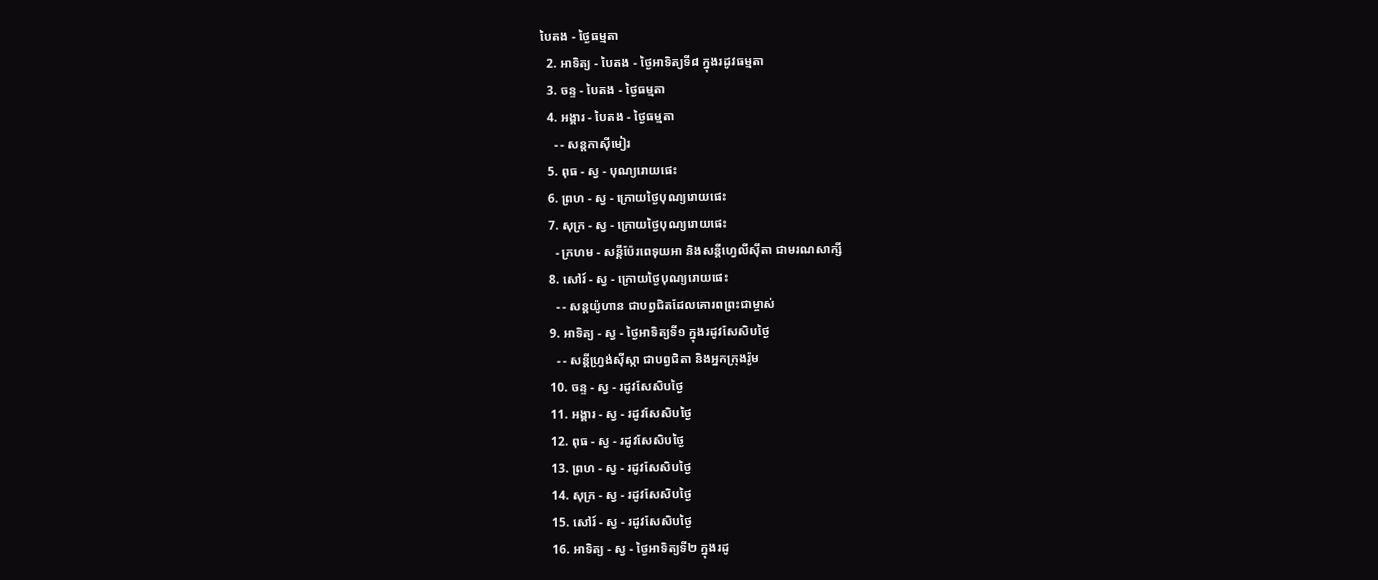បៃតង - ថ្ងៃធម្មតា
  2. អាទិត្យ - បៃតង - ថ្ងៃអាទិត្យទី៨ ក្នុងរដូវធម្មតា
  3. ចន្ទ - បៃតង - ថ្ងៃធម្មតា
  4. អង្គារ - បៃតង - ថ្ងៃធម្មតា
    - - សន្ដកាស៊ីមៀរ
  5. ពុធ - ស្វ - បុណ្យរោយផេះ
  6. ព្រហ - ស្វ - ក្រោយថ្ងៃបុណ្យរោយផេះ
  7. សុក្រ - ស្វ - ក្រោយថ្ងៃបុណ្យរោយផេះ
    - ក្រហម - សន្ដីប៉ែរពេទុយអា និងសន្ដីហ្វេលីស៊ីតា ជាមរណសាក្សី
  8. សៅរ៍ - ស្វ - ក្រោយថ្ងៃបុណ្យរោយផេះ
    - - សន្ដយ៉ូហាន ជាបព្វជិតដែលគោរពព្រះជាម្ចាស់
  9. អាទិត្យ - ស្វ - ថ្ងៃអាទិត្យទី១ ក្នុងរដូវសែសិបថ្ងៃ
    - - សន្ដីហ្វ្រង់ស៊ីស្កា ជាបព្វជិតា និងអ្នកក្រុងរ៉ូម
  10. ចន្ទ - ស្វ - រដូវសែសិបថ្ងៃ
  11. អង្គារ - ស្វ - រដូវសែសិបថ្ងៃ
  12. ពុធ - ស្វ - រដូវសែសិបថ្ងៃ
  13. ព្រហ - ស្វ - រដូវសែសិបថ្ងៃ
  14. សុក្រ - ស្វ - រដូវសែសិបថ្ងៃ
  15. សៅរ៍ - ស្វ - រដូវសែសិបថ្ងៃ
  16. អាទិត្យ - ស្វ - ថ្ងៃអាទិត្យទី២ ក្នុងរដូ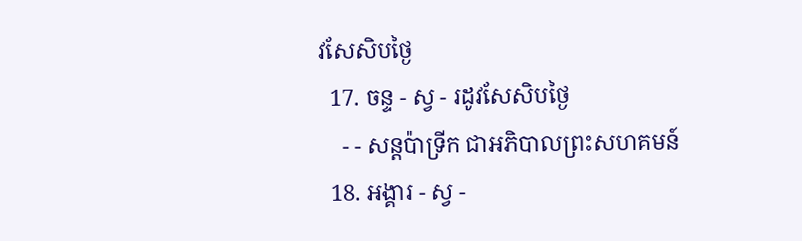វសែសិបថ្ងៃ
  17. ចន្ទ - ស្វ - រដូវសែសិបថ្ងៃ
    - - សន្ដប៉ាទ្រីក ជាអភិបាលព្រះសហគមន៍
  18. អង្គារ - ស្វ -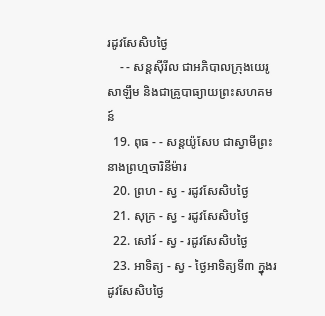រដូវសែសិបថ្ងៃ
    - - សន្ដស៊ីរីល ជាអភិបាលក្រុងយេរូសាឡឹម និងជាគ្រូបាធ្យាយព្រះសហគមន៍
  19. ពុធ - - សន្ដយ៉ូសែប ជាស្វាមីព្រះនាងព្រហ្មចារិនីម៉ារ
  20. ព្រហ - ស្វ - រដូវសែសិបថ្ងៃ
  21. សុក្រ - ស្វ - រដូវសែសិបថ្ងៃ
  22. សៅរ៍ - ស្វ - រដូវសែសិបថ្ងៃ
  23. អាទិត្យ - ស្វ - ថ្ងៃអាទិត្យទី៣ ក្នុងរដូវសែសិបថ្ងៃ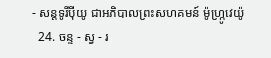- សន្ដទូរីប៉ីយូ ជាអភិបាលព្រះសហគមន៍ ម៉ូហ្ក្រូវេយ៉ូ
  24. ចន្ទ - ស្វ - រ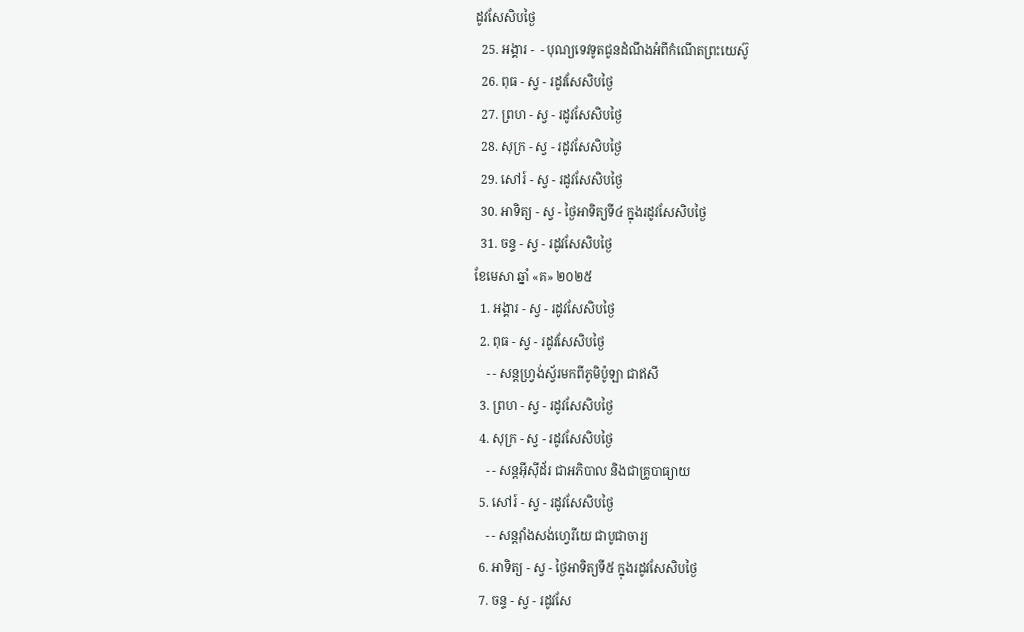ដូវសែសិបថ្ងៃ
  25. អង្គារ -  - បុណ្យទេវទូតជូនដំណឹងអំពីកំណើតព្រះយេស៊ូ
  26. ពុធ - ស្វ - រដូវសែសិបថ្ងៃ
  27. ព្រហ - ស្វ - រដូវសែសិបថ្ងៃ
  28. សុក្រ - ស្វ - រដូវសែសិបថ្ងៃ
  29. សៅរ៍ - ស្វ - រដូវសែសិបថ្ងៃ
  30. អាទិត្យ - ស្វ - ថ្ងៃអាទិត្យទី៤ ក្នុងរដូវសែសិបថ្ងៃ
  31. ចន្ទ - ស្វ - រដូវសែសិបថ្ងៃ
ខែមេសា ឆ្នាំ «គ» ២០២៥
  1. អង្គារ - ស្វ - រដូវសែសិបថ្ងៃ
  2. ពុធ - ស្វ - រដូវសែសិបថ្ងៃ
    - - សន្ដហ្វ្រង់ស្វ័រមកពីភូមិប៉ូឡា ជាឥសី
  3. ព្រហ - ស្វ - រដូវសែសិបថ្ងៃ
  4. សុក្រ - ស្វ - រដូវសែសិបថ្ងៃ
    - - សន្ដអ៊ីស៊ីដ័រ ជាអភិបាល និងជាគ្រូបាធ្យាយ
  5. សៅរ៍ - ស្វ - រដូវសែសិបថ្ងៃ
    - - សន្ដវ៉ាំងសង់ហ្វេរីយេ ជាបូជាចារ្យ
  6. អាទិត្យ - ស្វ - ថ្ងៃអាទិត្យទី៥ ក្នុងរដូវសែសិបថ្ងៃ
  7. ចន្ទ - ស្វ - រដូវសែ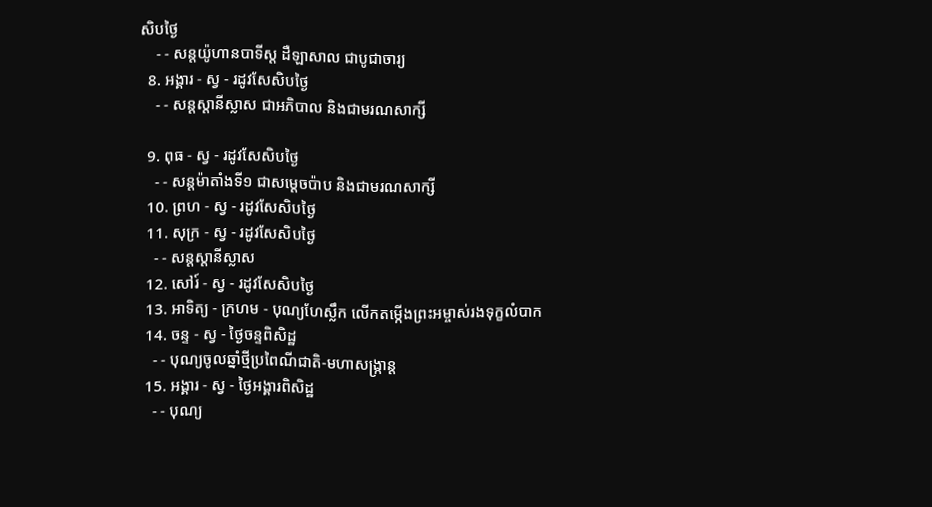សិបថ្ងៃ
    - - សន្ដយ៉ូហានបាទីស្ដ ដឺឡាសាល ជាបូជាចារ្យ
  8. អង្គារ - ស្វ - រដូវសែសិបថ្ងៃ
    - - សន្ដស្ដានីស្លាស ជាអភិបាល និងជាមរណសាក្សី

  9. ពុធ - ស្វ - រដូវសែសិបថ្ងៃ
    - - សន្ដម៉ាតាំងទី១ ជាសម្ដេចប៉ាប និងជាមរណសាក្សី
  10. ព្រហ - ស្វ - រដូវសែសិបថ្ងៃ
  11. សុក្រ - ស្វ - រដូវសែសិបថ្ងៃ
    - - សន្ដស្ដានីស្លាស
  12. សៅរ៍ - ស្វ - រដូវសែសិបថ្ងៃ
  13. អាទិត្យ - ក្រហម - បុណ្យហែស្លឹក លើកតម្កើងព្រះអម្ចាស់រងទុក្ខលំបាក
  14. ចន្ទ - ស្វ - ថ្ងៃចន្ទពិសិដ្ឋ
    - - បុណ្យចូលឆ្នាំថ្មីប្រពៃណីជាតិ-មហាសង្រ្កាន្ដ
  15. អង្គារ - ស្វ - ថ្ងៃអង្គារពិសិដ្ឋ
    - - បុណ្យ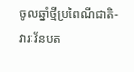ចូលឆ្នាំថ្មីប្រពៃណីជាតិ-វារៈវ័នបត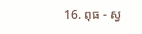16. ពុធ - ស្វ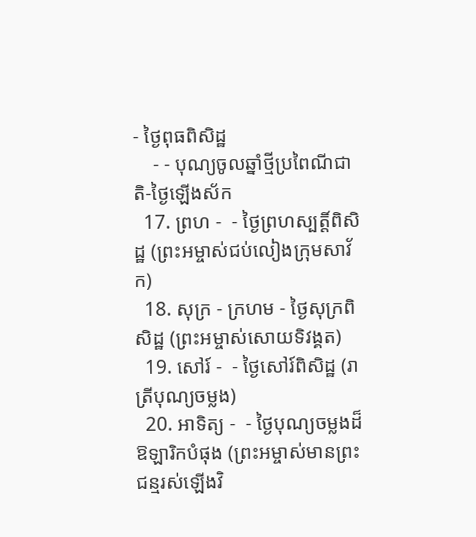- ថ្ងៃពុធពិសិដ្ឋ
    - - បុណ្យចូលឆ្នាំថ្មីប្រពៃណីជាតិ-ថ្ងៃឡើងស័ក
  17. ព្រហ -  - ថ្ងៃព្រហស្បត្ដិ៍ពិសិដ្ឋ (ព្រះអម្ចាស់ជប់លៀងក្រុមសាវ័ក)
  18. សុក្រ - ក្រហម - ថ្ងៃសុក្រពិសិដ្ឋ (ព្រះអម្ចាស់សោយទិវង្គត)
  19. សៅរ៍ -  - ថ្ងៃសៅរ៍ពិសិដ្ឋ (រាត្រីបុណ្យចម្លង)
  20. អាទិត្យ -  - ថ្ងៃបុណ្យចម្លងដ៏ឱឡារិកបំផុង (ព្រះអម្ចាស់មានព្រះជន្មរស់ឡើងវិ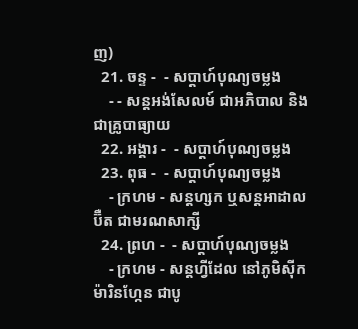ញ)
  21. ចន្ទ -  - សប្ដាហ៍បុណ្យចម្លង
    - - សន្ដអង់សែលម៍ ជាអភិបាល និងជាគ្រូបាធ្យាយ
  22. អង្គារ -  - សប្ដាហ៍បុណ្យចម្លង
  23. ពុធ -  - សប្ដាហ៍បុណ្យចម្លង
    - ក្រហម - សន្ដហ្សក ឬសន្ដអាដាលប៊ឺត ជាមរណសាក្សី
  24. ព្រហ -  - សប្ដាហ៍បុណ្យចម្លង
    - ក្រហម - សន្ដហ្វីដែល នៅភូមិស៊ីកម៉ារិនហ្កែន ជាបូ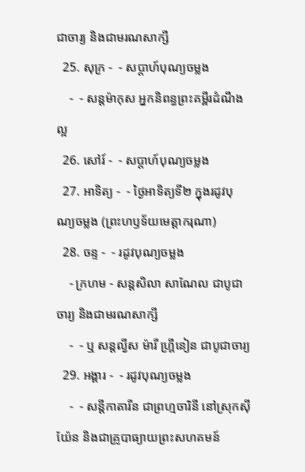ជាចារ្យ និងជាមរណសាក្សី
  25. សុក្រ -  - សប្ដាហ៍បុណ្យចម្លង
    -  - សន្ដម៉ាកុស អ្នកនិពន្ធព្រះគម្ពីរដំណឹងល្អ
  26. សៅរ៍ -  - សប្ដាហ៍បុណ្យចម្លង
  27. អាទិត្យ -  - ថ្ងៃអាទិត្យទី២ ក្នុងរដូវបុណ្យចម្លង (ព្រះហឫទ័យមេត្ដាករុណា)
  28. ចន្ទ -  - រដូវបុណ្យចម្លង
    - ក្រហម - សន្ដសិលា សាណែល ជាបូជាចារ្យ និងជាមរណសាក្សី
    -  - ឬ សន្ដល្វីស ម៉ារី ហ្គ្រីនៀន ជាបូជាចារ្យ
  29. អង្គារ -  - រដូវបុណ្យចម្លង
    -  - សន្ដីកាតារីន ជាព្រហ្មចារិនី នៅស្រុកស៊ីយ៉ែន និងជាគ្រូបាធ្យាយព្រះសហគមន៍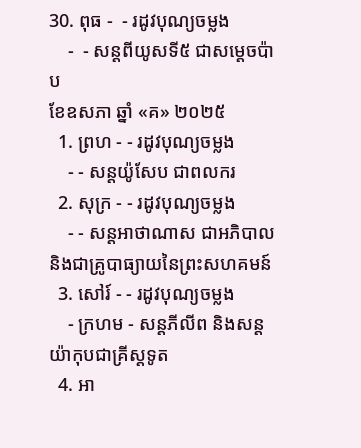30. ពុធ -  - រដូវបុណ្យចម្លង
    -  - សន្ដពីយូសទី៥ ជាសម្ដេចប៉ាប
ខែឧសភា ឆ្នាំ «គ» ២០២៥
  1. ព្រហ - - រដូវបុណ្យចម្លង
    - - សន្ដយ៉ូសែប ជាពលករ
  2. សុក្រ - - រដូវបុណ្យចម្លង
    - - សន្ដអាថាណាស ជាអភិបាល និងជាគ្រូបាធ្យាយនៃព្រះសហគមន៍
  3. សៅរ៍ - - រដូវបុណ្យចម្លង
    - ក្រហម - សន្ដភីលីព និងសន្ដយ៉ាកុបជាគ្រីស្ដទូត
  4. អា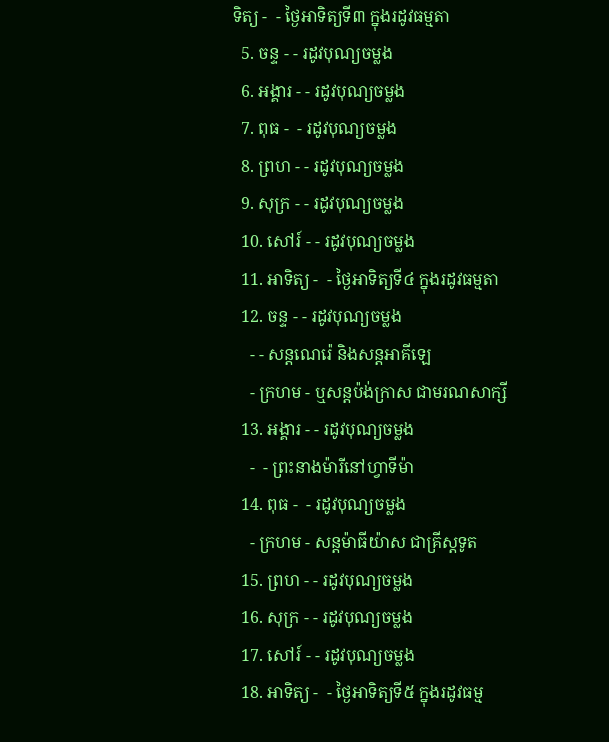ទិត្យ -  - ថ្ងៃអាទិត្យទី៣ ក្នុងរដូវធម្មតា
  5. ចន្ទ - - រដូវបុណ្យចម្លង
  6. អង្គារ - - រដូវបុណ្យចម្លង
  7. ពុធ -  - រដូវបុណ្យចម្លង
  8. ព្រហ - - រដូវបុណ្យចម្លង
  9. សុក្រ - - រដូវបុណ្យចម្លង
  10. សៅរ៍ - - រដូវបុណ្យចម្លង
  11. អាទិត្យ -  - ថ្ងៃអាទិត្យទី៤ ក្នុងរដូវធម្មតា
  12. ចន្ទ - - រដូវបុណ្យចម្លង
    - - សន្ដណេរ៉េ និងសន្ដអាគីឡេ
    - ក្រហម - ឬសន្ដប៉ង់ក្រាស ជាមរណសាក្សី
  13. អង្គារ - - រដូវបុណ្យចម្លង
    -  - ព្រះនាងម៉ារីនៅហ្វាទីម៉ា
  14. ពុធ -  - រដូវបុណ្យចម្លង
    - ក្រហម - សន្ដម៉ាធីយ៉ាស ជាគ្រីស្ដទូត
  15. ព្រហ - - រដូវបុណ្យចម្លង
  16. សុក្រ - - រដូវបុណ្យចម្លង
  17. សៅរ៍ - - រដូវបុណ្យចម្លង
  18. អាទិត្យ -  - ថ្ងៃអាទិត្យទី៥ ក្នុងរដូវធម្ម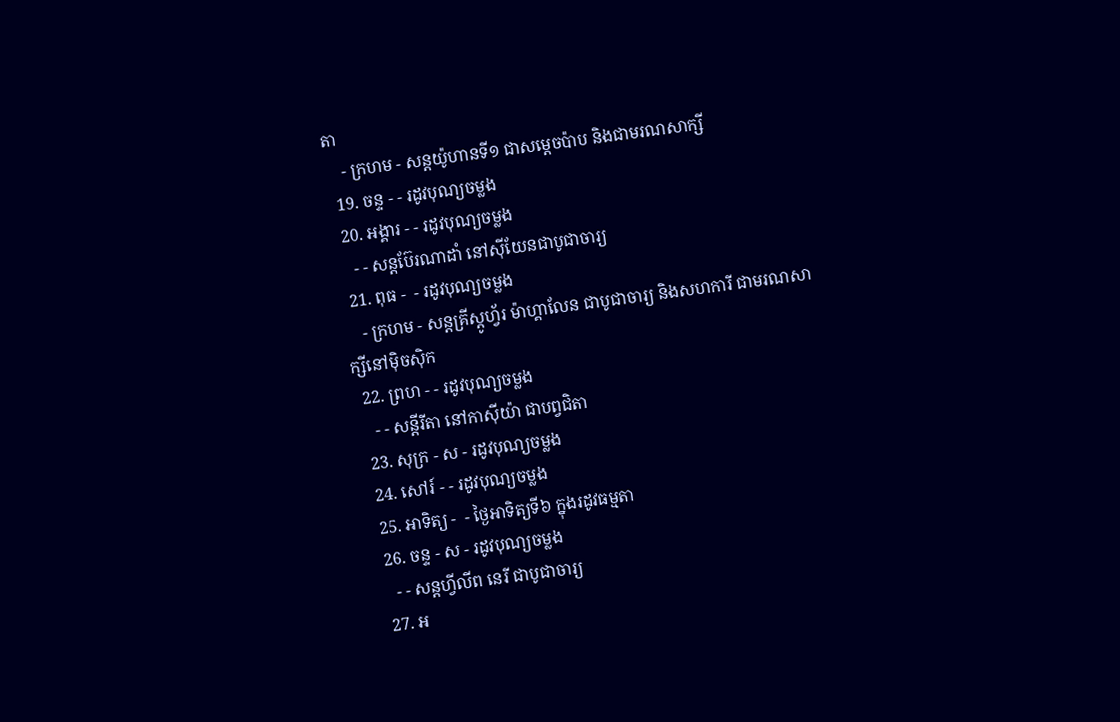តា
    - ក្រហម - សន្ដយ៉ូហានទី១ ជាសម្ដេចប៉ាប និងជាមរណសាក្សី
  19. ចន្ទ - - រដូវបុណ្យចម្លង
  20. អង្គារ - - រដូវបុណ្យចម្លង
    - - សន្ដប៊ែរណាដាំ នៅស៊ីយែនជាបូជាចារ្យ
  21. ពុធ -  - រដូវបុណ្យចម្លង
    - ក្រហម - សន្ដគ្រីស្ដូហ្វ័រ ម៉ាហ្គាលែន ជាបូជាចារ្យ និងសហការី ជាមរណសាក្សីនៅម៉ិចស៊ិក
  22. ព្រហ - - រដូវបុណ្យចម្លង
    - - សន្ដីរីតា នៅកាស៊ីយ៉ា ជាបព្វជិតា
  23. សុក្រ - ស - រដូវបុណ្យចម្លង
  24. សៅរ៍ - - រដូវបុណ្យចម្លង
  25. អាទិត្យ -  - ថ្ងៃអាទិត្យទី៦ ក្នុងរដូវធម្មតា
  26. ចន្ទ - ស - រដូវបុណ្យចម្លង
    - - សន្ដហ្វីលីព នេរី ជាបូជាចារ្យ
  27. អ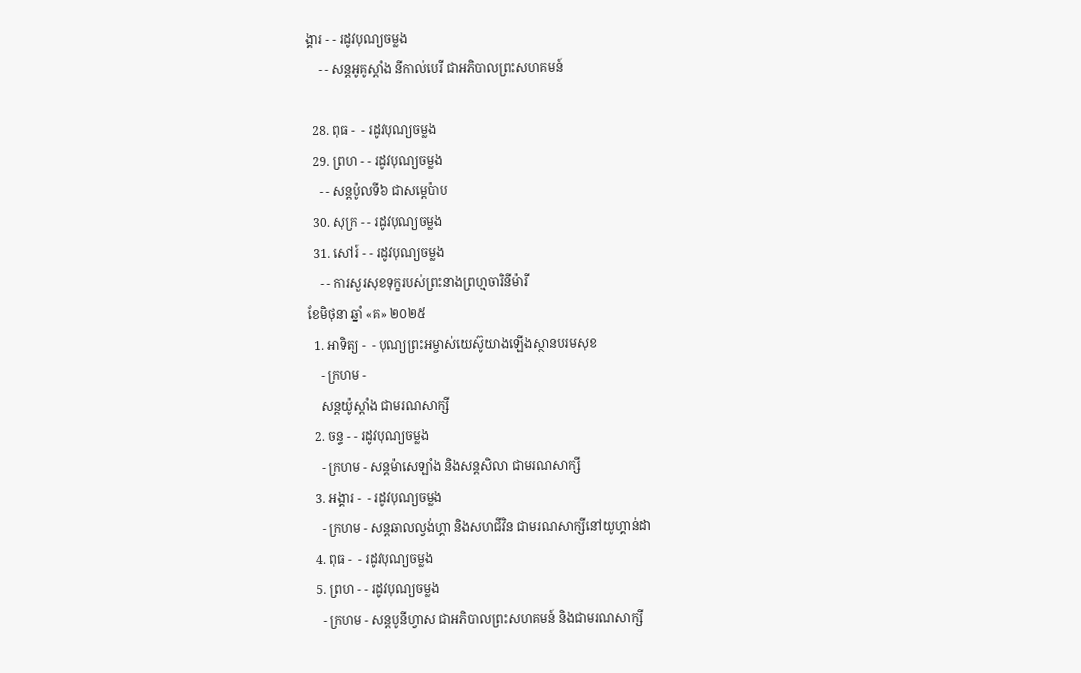ង្គារ - - រដូវបុណ្យចម្លង
    - - សន្ដអូគូស្ដាំង នីកាល់បេរី ជាអភិបាលព្រះសហគមន៍

  28. ពុធ -  - រដូវបុណ្យចម្លង
  29. ព្រហ - - រដូវបុណ្យចម្លង
    - - សន្ដប៉ូលទី៦ ជាសម្ដេប៉ាប
  30. សុក្រ - - រដូវបុណ្យចម្លង
  31. សៅរ៍ - - រដូវបុណ្យចម្លង
    - - ការសួរសុខទុក្ខរបស់ព្រះនាងព្រហ្មចារិនីម៉ារី
ខែមិថុនា ឆ្នាំ «គ» ២០២៥
  1. អាទិត្យ -  - បុណ្យព្រះអម្ចាស់យេស៊ូយាងឡើងស្ថានបរមសុខ
    - ក្រហម -
    សន្ដយ៉ូស្ដាំង ជាមរណសាក្សី
  2. ចន្ទ - - រដូវបុណ្យចម្លង
    - ក្រហម - សន្ដម៉ាសេឡាំង និងសន្ដសិលា ជាមរណសាក្សី
  3. អង្គារ -  - រដូវបុណ្យចម្លង
    - ក្រហម - សន្ដឆាលល្វង់ហ្គា និងសហជីវិន ជាមរណសាក្សីនៅយូហ្គាន់ដា
  4. ពុធ -  - រដូវបុណ្យចម្លង
  5. ព្រហ - - រដូវបុណ្យចម្លង
    - ក្រហម - សន្ដបូនីហ្វាស ជាអភិបាលព្រះសហគមន៍ និងជាមរណសាក្សី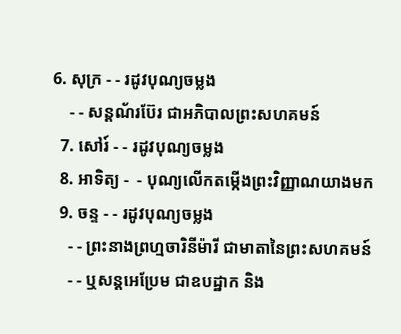6. សុក្រ - - រដូវបុណ្យចម្លង
    - - សន្ដណ័រប៊ែរ ជាអភិបាលព្រះសហគមន៍
  7. សៅរ៍ - - រដូវបុណ្យចម្លង
  8. អាទិត្យ -  - បុណ្យលើកតម្កើងព្រះវិញ្ញាណយាងមក
  9. ចន្ទ - - រដូវបុណ្យចម្លង
    - - ព្រះនាងព្រហ្មចារិនីម៉ារី ជាមាតានៃព្រះសហគមន៍
    - - ឬសន្ដអេប្រែម ជាឧបដ្ឋាក និង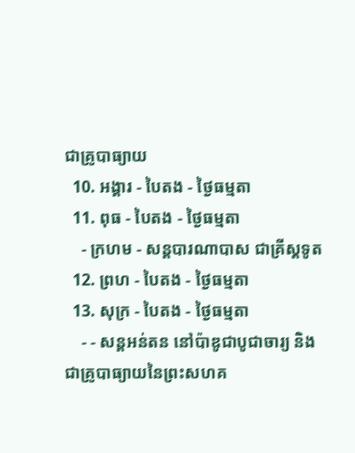ជាគ្រូបាធ្យាយ
  10. អង្គារ - បៃតង - ថ្ងៃធម្មតា
  11. ពុធ - បៃតង - ថ្ងៃធម្មតា
    - ក្រហម - សន្ដបារណាបាស ជាគ្រីស្ដទូត
  12. ព្រហ - បៃតង - ថ្ងៃធម្មតា
  13. សុក្រ - បៃតង - ថ្ងៃធម្មតា
    - - សន្ដអន់តន នៅប៉ាឌូជាបូជាចារ្យ និងជាគ្រូបាធ្យាយនៃព្រះសហគ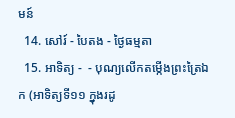មន៍
  14. សៅរ៍ - បៃតង - ថ្ងៃធម្មតា
  15. អាទិត្យ -  - បុណ្យលើកតម្កើងព្រះត្រៃឯក (អាទិត្យទី១១ ក្នុងរដូ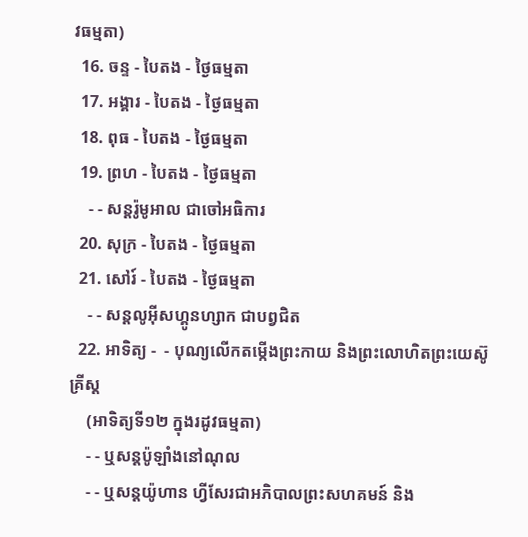វធម្មតា)
  16. ចន្ទ - បៃតង - ថ្ងៃធម្មតា
  17. អង្គារ - បៃតង - ថ្ងៃធម្មតា
  18. ពុធ - បៃតង - ថ្ងៃធម្មតា
  19. ព្រហ - បៃតង - ថ្ងៃធម្មតា
    - - សន្ដរ៉ូមូអាល ជាចៅអធិការ
  20. សុក្រ - បៃតង - ថ្ងៃធម្មតា
  21. សៅរ៍ - បៃតង - ថ្ងៃធម្មតា
    - - សន្ដលូអ៊ីសហ្គូនហ្សាក ជាបព្វជិត
  22. អាទិត្យ -  - បុណ្យលើកតម្កើងព្រះកាយ និងព្រះលោហិតព្រះយេស៊ូគ្រីស្ដ
    (អាទិត្យទី១២ ក្នុងរដូវធម្មតា)
    - - ឬសន្ដប៉ូឡាំងនៅណុល
    - - ឬសន្ដយ៉ូហាន ហ្វីសែរជាអភិបាលព្រះសហគមន៍ និង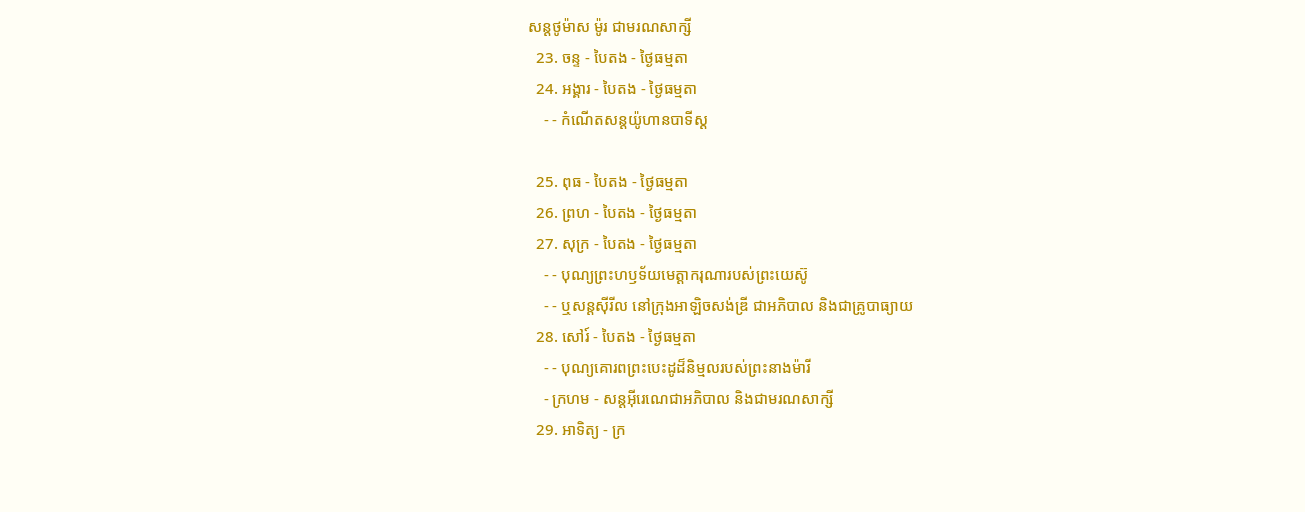សន្ដថូម៉ាស ម៉ូរ ជាមរណសាក្សី
  23. ចន្ទ - បៃតង - ថ្ងៃធម្មតា
  24. អង្គារ - បៃតង - ថ្ងៃធម្មតា
    - - កំណើតសន្ដយ៉ូហានបាទីស្ដ

  25. ពុធ - បៃតង - ថ្ងៃធម្មតា
  26. ព្រហ - បៃតង - ថ្ងៃធម្មតា
  27. សុក្រ - បៃតង - ថ្ងៃធម្មតា
    - - បុណ្យព្រះហឫទ័យមេត្ដាករុណារបស់ព្រះយេស៊ូ
    - - ឬសន្ដស៊ីរីល នៅក្រុងអាឡិចសង់ឌ្រី ជាអភិបាល និងជាគ្រូបាធ្យាយ
  28. សៅរ៍ - បៃតង - ថ្ងៃធម្មតា
    - - បុណ្យគោរពព្រះបេះដូដ៏និម្មលរបស់ព្រះនាងម៉ារី
    - ក្រហម - សន្ដអ៊ីរេណេជាអភិបាល និងជាមរណសាក្សី
  29. អាទិត្យ - ក្រ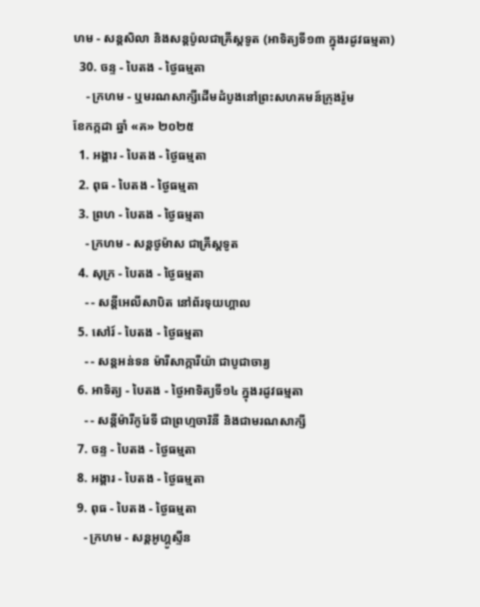ហម - សន្ដសិលា និងសន្ដប៉ូលជាគ្រីស្ដទូត (អាទិត្យទី១៣ ក្នុងរដូវធម្មតា)
  30. ចន្ទ - បៃតង - ថ្ងៃធម្មតា
    - ក្រហម - ឬមរណសាក្សីដើមដំបូងនៅព្រះសហគមន៍ក្រុងរ៉ូម
ខែកក្កដា ឆ្នាំ «គ» ២០២៥
  1. អង្គារ - បៃតង - ថ្ងៃធម្មតា
  2. ពុធ - បៃតង - ថ្ងៃធម្មតា
  3. ព្រហ - បៃតង - ថ្ងៃធម្មតា
    - ក្រហម - សន្ដថូម៉ាស ជាគ្រីស្ដទូត
  4. សុក្រ - បៃតង - ថ្ងៃធម្មតា
    - - សន្ដីអេលីសាបិត នៅព័រទុយហ្គាល
  5. សៅរ៍ - បៃតង - ថ្ងៃធម្មតា
    - - សន្ដអន់ទន ម៉ារីសាក្ការីយ៉ា ជាបូជាចារ្យ
  6. អាទិត្យ - បៃតង - ថ្ងៃអាទិត្យទី១៤ ក្នុងរដូវធម្មតា
    - - សន្ដីម៉ារីកូរែទី ជាព្រហ្មចារិនី និងជាមរណសាក្សី
  7. ចន្ទ - បៃតង - ថ្ងៃធម្មតា
  8. អង្គារ - បៃតង - ថ្ងៃធម្មតា
  9. ពុធ - បៃតង - ថ្ងៃធម្មតា
    - ក្រហម - សន្ដអូហ្គូស្ទីន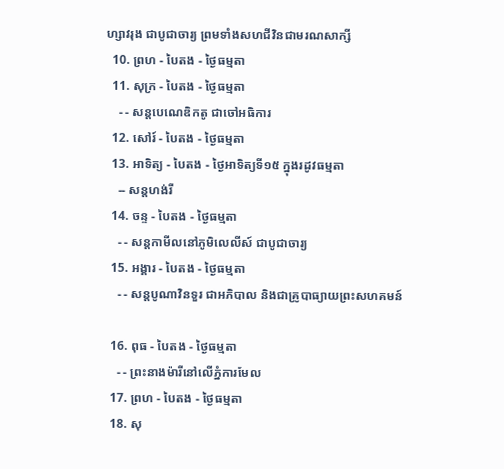ហ្សាវរុង ជាបូជាចារ្យ ព្រមទាំងសហជីវិនជាមរណសាក្សី
  10. ព្រហ - បៃតង - ថ្ងៃធម្មតា
  11. សុក្រ - បៃតង - ថ្ងៃធម្មតា
    - - សន្ដបេណេឌិកតូ ជាចៅអធិការ
  12. សៅរ៍ - បៃតង - ថ្ងៃធម្មតា
  13. អាទិត្យ - បៃតង - ថ្ងៃអាទិត្យទី១៥ ក្នុងរដូវធម្មតា
    -- សន្ដហង់រី
  14. ចន្ទ - បៃតង - ថ្ងៃធម្មតា
    - - សន្ដកាមីលនៅភូមិលេលីស៍ ជាបូជាចារ្យ
  15. អង្គារ - បៃតង - ថ្ងៃធម្មតា
    - - សន្ដបូណាវិនទួរ ជាអភិបាល និងជាគ្រូបាធ្យាយព្រះសហគមន៍

  16. ពុធ - បៃតង - ថ្ងៃធម្មតា
    - - ព្រះនាងម៉ារីនៅលើភ្នំការមែល
  17. ព្រហ - បៃតង - ថ្ងៃធម្មតា
  18. សុ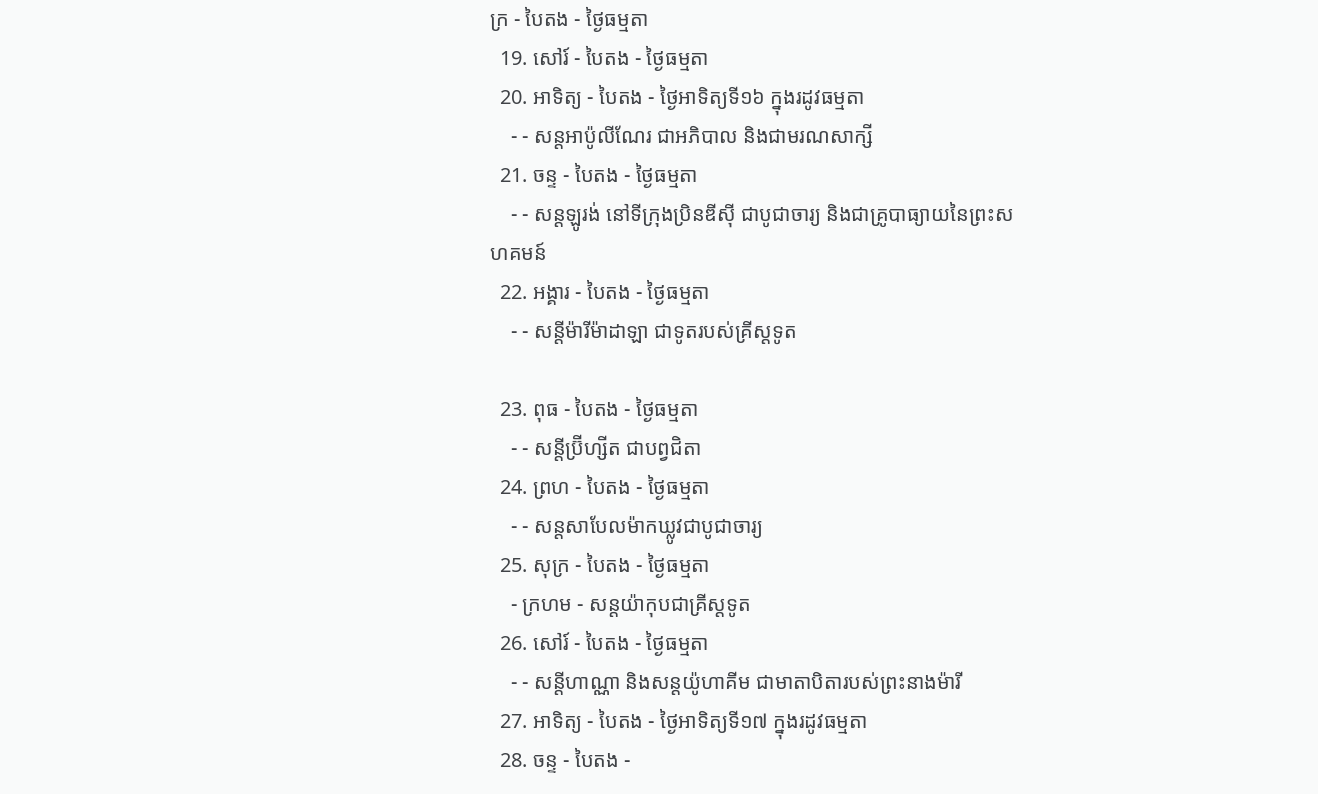ក្រ - បៃតង - ថ្ងៃធម្មតា
  19. សៅរ៍ - បៃតង - ថ្ងៃធម្មតា
  20. អាទិត្យ - បៃតង - ថ្ងៃអាទិត្យទី១៦ ក្នុងរដូវធម្មតា
    - - សន្ដអាប៉ូលីណែរ ជាអភិបាល និងជាមរណសាក្សី
  21. ចន្ទ - បៃតង - ថ្ងៃធម្មតា
    - - សន្ដឡូរង់ នៅទីក្រុងប្រិនឌីស៊ី ជាបូជាចារ្យ និងជាគ្រូបាធ្យាយនៃព្រះសហគមន៍
  22. អង្គារ - បៃតង - ថ្ងៃធម្មតា
    - - សន្ដីម៉ារីម៉ាដាឡា ជាទូតរបស់គ្រីស្ដទូត

  23. ពុធ - បៃតង - ថ្ងៃធម្មតា
    - - សន្ដីប្រ៊ីហ្សីត ជាបព្វជិតា
  24. ព្រហ - បៃតង - ថ្ងៃធម្មតា
    - - សន្ដសាបែលម៉ាកឃ្លូវជាបូជាចារ្យ
  25. សុក្រ - បៃតង - ថ្ងៃធម្មតា
    - ក្រហម - សន្ដយ៉ាកុបជាគ្រីស្ដទូត
  26. សៅរ៍ - បៃតង - ថ្ងៃធម្មតា
    - - សន្ដីហាណ្ណា និងសន្ដយ៉ូហាគីម ជាមាតាបិតារបស់ព្រះនាងម៉ារី
  27. អាទិត្យ - បៃតង - ថ្ងៃអាទិត្យទី១៧ ក្នុងរដូវធម្មតា
  28. ចន្ទ - បៃតង -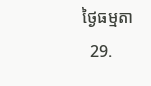ថ្ងៃធម្មតា
  29.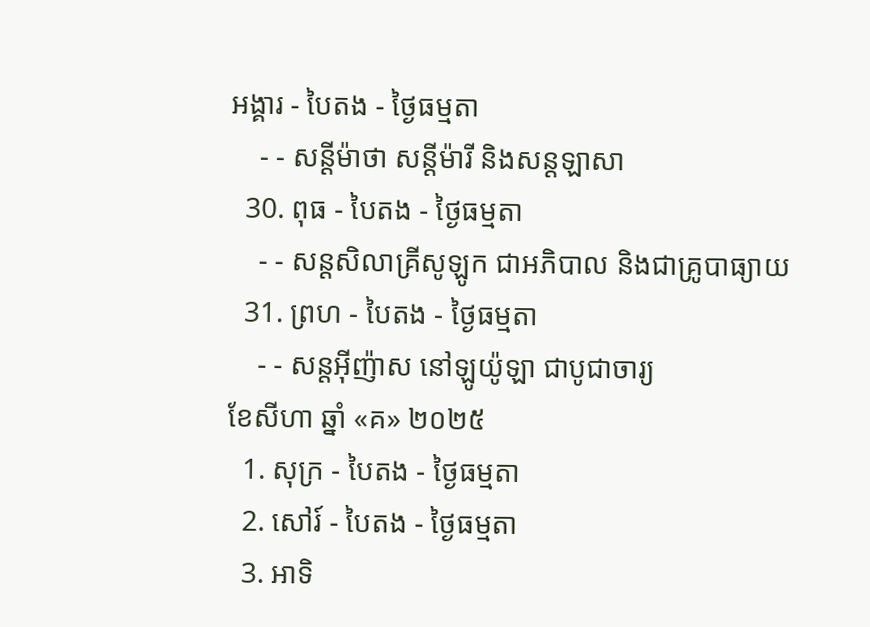អង្គារ - បៃតង - ថ្ងៃធម្មតា
    - - សន្ដីម៉ាថា សន្ដីម៉ារី និងសន្ដឡាសា
  30. ពុធ - បៃតង - ថ្ងៃធម្មតា
    - - សន្ដសិលាគ្រីសូឡូក ជាអភិបាល និងជាគ្រូបាធ្យាយ
  31. ព្រហ - បៃតង - ថ្ងៃធម្មតា
    - - សន្ដអ៊ីញ៉ាស នៅឡូយ៉ូឡា ជាបូជាចារ្យ
ខែសីហា ឆ្នាំ «គ» ២០២៥
  1. សុក្រ - បៃតង - ថ្ងៃធម្មតា
  2. សៅរ៍ - បៃតង - ថ្ងៃធម្មតា
  3. អាទិ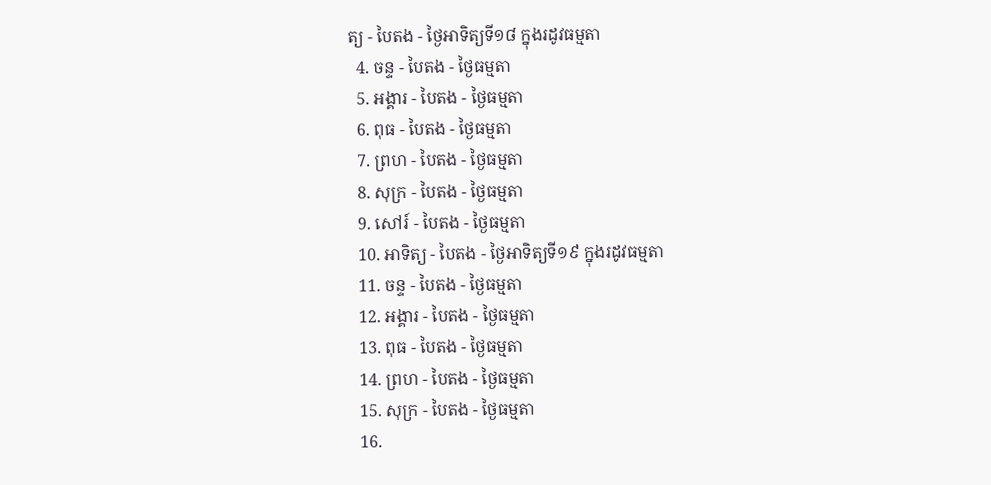ត្យ - បៃតង - ថ្ងៃអាទិត្យទី១៨ ក្នុងរដូវធម្មតា
  4. ចន្ទ - បៃតង - ថ្ងៃធម្មតា
  5. អង្គារ - បៃតង - ថ្ងៃធម្មតា
  6. ពុធ - បៃតង - ថ្ងៃធម្មតា
  7. ព្រហ - បៃតង - ថ្ងៃធម្មតា
  8. សុក្រ - បៃតង - ថ្ងៃធម្មតា
  9. សៅរ៍ - បៃតង - ថ្ងៃធម្មតា
  10. អាទិត្យ - បៃតង - ថ្ងៃអាទិត្យទី១៩ ក្នុងរដូវធម្មតា
  11. ចន្ទ - បៃតង - ថ្ងៃធម្មតា
  12. អង្គារ - បៃតង - ថ្ងៃធម្មតា
  13. ពុធ - បៃតង - ថ្ងៃធម្មតា
  14. ព្រហ - បៃតង - ថ្ងៃធម្មតា
  15. សុក្រ - បៃតង - ថ្ងៃធម្មតា
  16.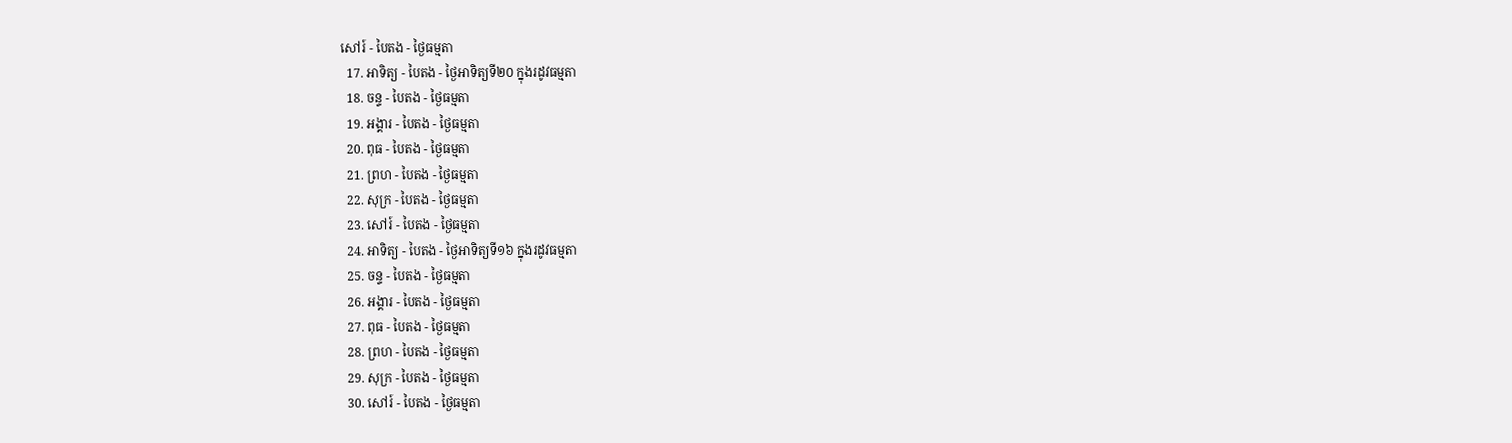សៅរ៍ - បៃតង - ថ្ងៃធម្មតា
  17. អាទិត្យ - បៃតង - ថ្ងៃអាទិត្យទី២០ ក្នុងរដូវធម្មតា
  18. ចន្ទ - បៃតង - ថ្ងៃធម្មតា
  19. អង្គារ - បៃតង - ថ្ងៃធម្មតា
  20. ពុធ - បៃតង - ថ្ងៃធម្មតា
  21. ព្រហ - បៃតង - ថ្ងៃធម្មតា
  22. សុក្រ - បៃតង - ថ្ងៃធម្មតា
  23. សៅរ៍ - បៃតង - ថ្ងៃធម្មតា
  24. អាទិត្យ - បៃតង - ថ្ងៃអាទិត្យទី១៦ ក្នុងរដូវធម្មតា
  25. ចន្ទ - បៃតង - ថ្ងៃធម្មតា
  26. អង្គារ - បៃតង - ថ្ងៃធម្មតា
  27. ពុធ - បៃតង - ថ្ងៃធម្មតា
  28. ព្រហ - បៃតង - ថ្ងៃធម្មតា
  29. សុក្រ - បៃតង - ថ្ងៃធម្មតា
  30. សៅរ៍ - បៃតង - ថ្ងៃធម្មតា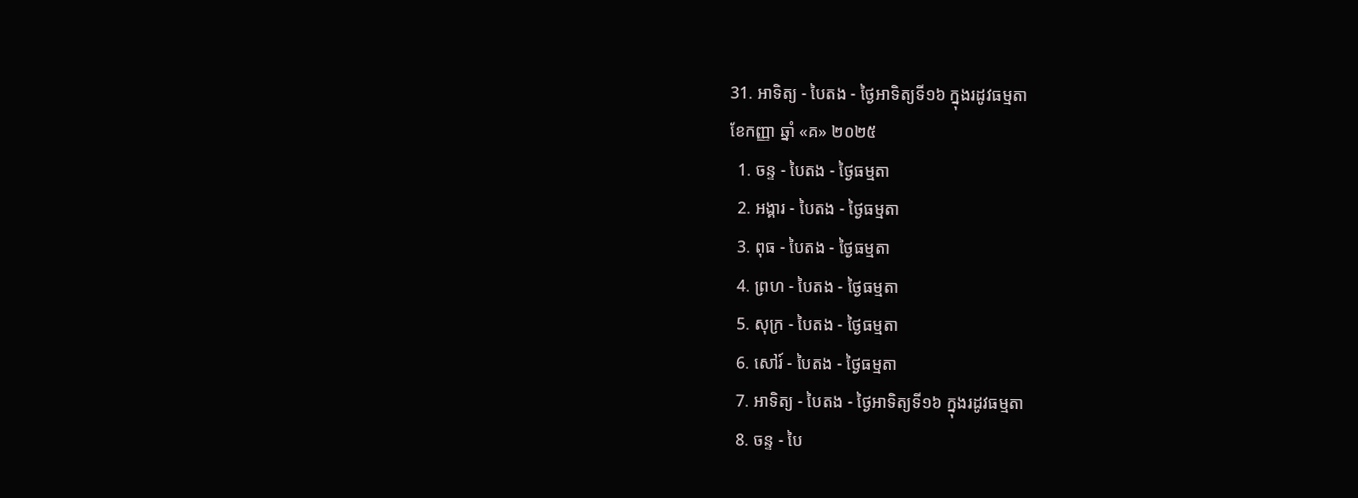31. អាទិត្យ - បៃតង - ថ្ងៃអាទិត្យទី១៦ ក្នុងរដូវធម្មតា
ខែកញ្ញា ឆ្នាំ «គ» ២០២៥
  1. ចន្ទ - បៃតង - ថ្ងៃធម្មតា
  2. អង្គារ - បៃតង - ថ្ងៃធម្មតា
  3. ពុធ - បៃតង - ថ្ងៃធម្មតា
  4. ព្រហ - បៃតង - ថ្ងៃធម្មតា
  5. សុក្រ - បៃតង - ថ្ងៃធម្មតា
  6. សៅរ៍ - បៃតង - ថ្ងៃធម្មតា
  7. អាទិត្យ - បៃតង - ថ្ងៃអាទិត្យទី១៦ ក្នុងរដូវធម្មតា
  8. ចន្ទ - បៃ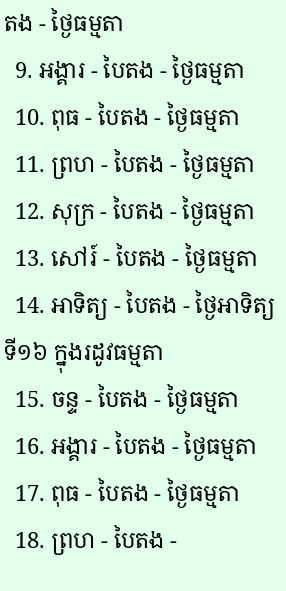តង - ថ្ងៃធម្មតា
  9. អង្គារ - បៃតង - ថ្ងៃធម្មតា
  10. ពុធ - បៃតង - ថ្ងៃធម្មតា
  11. ព្រហ - បៃតង - ថ្ងៃធម្មតា
  12. សុក្រ - បៃតង - ថ្ងៃធម្មតា
  13. សៅរ៍ - បៃតង - ថ្ងៃធម្មតា
  14. អាទិត្យ - បៃតង - ថ្ងៃអាទិត្យទី១៦ ក្នុងរដូវធម្មតា
  15. ចន្ទ - បៃតង - ថ្ងៃធម្មតា
  16. អង្គារ - បៃតង - ថ្ងៃធម្មតា
  17. ពុធ - បៃតង - ថ្ងៃធម្មតា
  18. ព្រហ - បៃតង -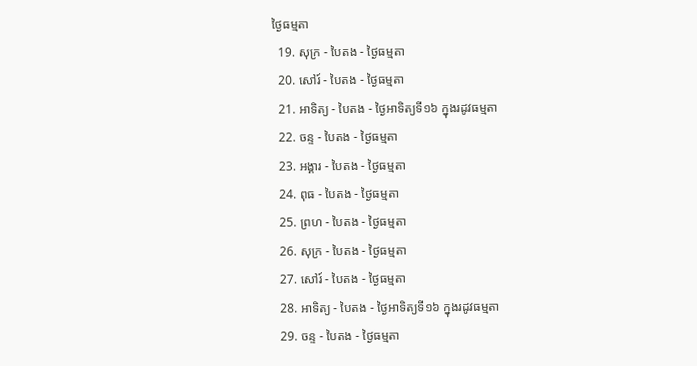ថ្ងៃធម្មតា
  19. សុក្រ - បៃតង - ថ្ងៃធម្មតា
  20. សៅរ៍ - បៃតង - ថ្ងៃធម្មតា
  21. អាទិត្យ - បៃតង - ថ្ងៃអាទិត្យទី១៦ ក្នុងរដូវធម្មតា
  22. ចន្ទ - បៃតង - ថ្ងៃធម្មតា
  23. អង្គារ - បៃតង - ថ្ងៃធម្មតា
  24. ពុធ - បៃតង - ថ្ងៃធម្មតា
  25. ព្រហ - បៃតង - ថ្ងៃធម្មតា
  26. សុក្រ - បៃតង - ថ្ងៃធម្មតា
  27. សៅរ៍ - បៃតង - ថ្ងៃធម្មតា
  28. អាទិត្យ - បៃតង - ថ្ងៃអាទិត្យទី១៦ ក្នុងរដូវធម្មតា
  29. ចន្ទ - បៃតង - ថ្ងៃធម្មតា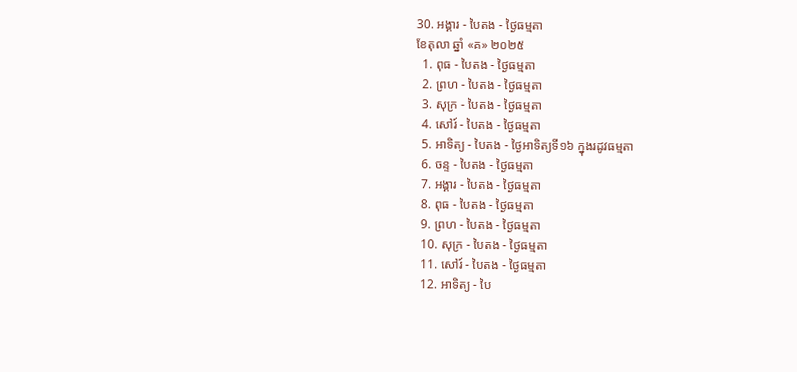30. អង្គារ - បៃតង - ថ្ងៃធម្មតា
ខែតុលា ឆ្នាំ «គ» ២០២៥
  1. ពុធ - បៃតង - ថ្ងៃធម្មតា
  2. ព្រហ - បៃតង - ថ្ងៃធម្មតា
  3. សុក្រ - បៃតង - ថ្ងៃធម្មតា
  4. សៅរ៍ - បៃតង - ថ្ងៃធម្មតា
  5. អាទិត្យ - បៃតង - ថ្ងៃអាទិត្យទី១៦ ក្នុងរដូវធម្មតា
  6. ចន្ទ - បៃតង - ថ្ងៃធម្មតា
  7. អង្គារ - បៃតង - ថ្ងៃធម្មតា
  8. ពុធ - បៃតង - ថ្ងៃធម្មតា
  9. ព្រហ - បៃតង - ថ្ងៃធម្មតា
  10. សុក្រ - បៃតង - ថ្ងៃធម្មតា
  11. សៅរ៍ - បៃតង - ថ្ងៃធម្មតា
  12. អាទិត្យ - បៃ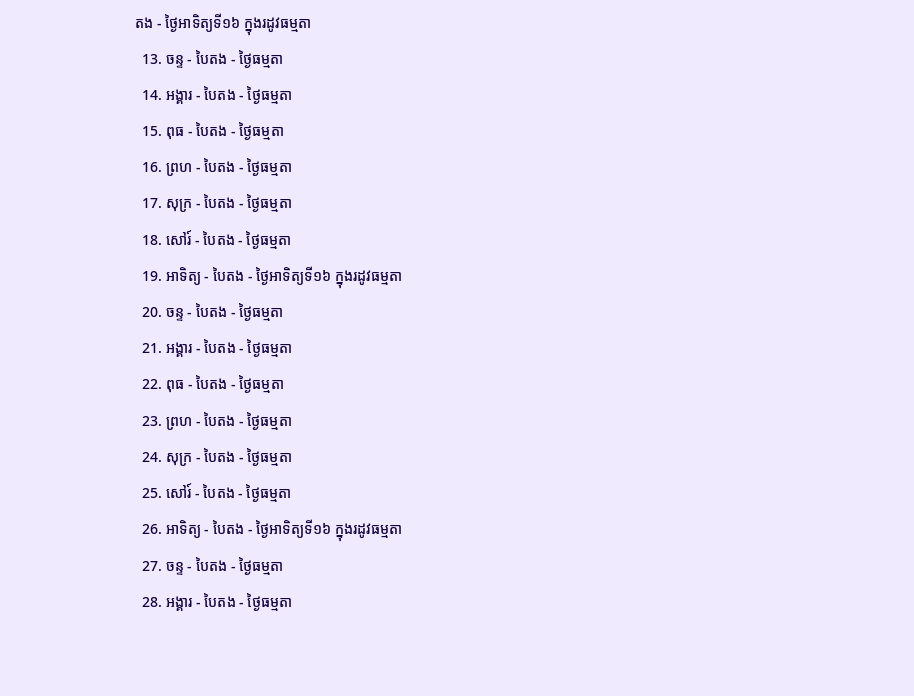តង - ថ្ងៃអាទិត្យទី១៦ ក្នុងរដូវធម្មតា
  13. ចន្ទ - បៃតង - ថ្ងៃធម្មតា
  14. អង្គារ - បៃតង - ថ្ងៃធម្មតា
  15. ពុធ - បៃតង - ថ្ងៃធម្មតា
  16. ព្រហ - បៃតង - ថ្ងៃធម្មតា
  17. សុក្រ - បៃតង - ថ្ងៃធម្មតា
  18. សៅរ៍ - បៃតង - ថ្ងៃធម្មតា
  19. អាទិត្យ - បៃតង - ថ្ងៃអាទិត្យទី១៦ ក្នុងរដូវធម្មតា
  20. ចន្ទ - បៃតង - ថ្ងៃធម្មតា
  21. អង្គារ - បៃតង - ថ្ងៃធម្មតា
  22. ពុធ - បៃតង - ថ្ងៃធម្មតា
  23. ព្រហ - បៃតង - ថ្ងៃធម្មតា
  24. សុក្រ - បៃតង - ថ្ងៃធម្មតា
  25. សៅរ៍ - បៃតង - ថ្ងៃធម្មតា
  26. អាទិត្យ - បៃតង - ថ្ងៃអាទិត្យទី១៦ ក្នុងរដូវធម្មតា
  27. ចន្ទ - បៃតង - ថ្ងៃធម្មតា
  28. អង្គារ - បៃតង - ថ្ងៃធម្មតា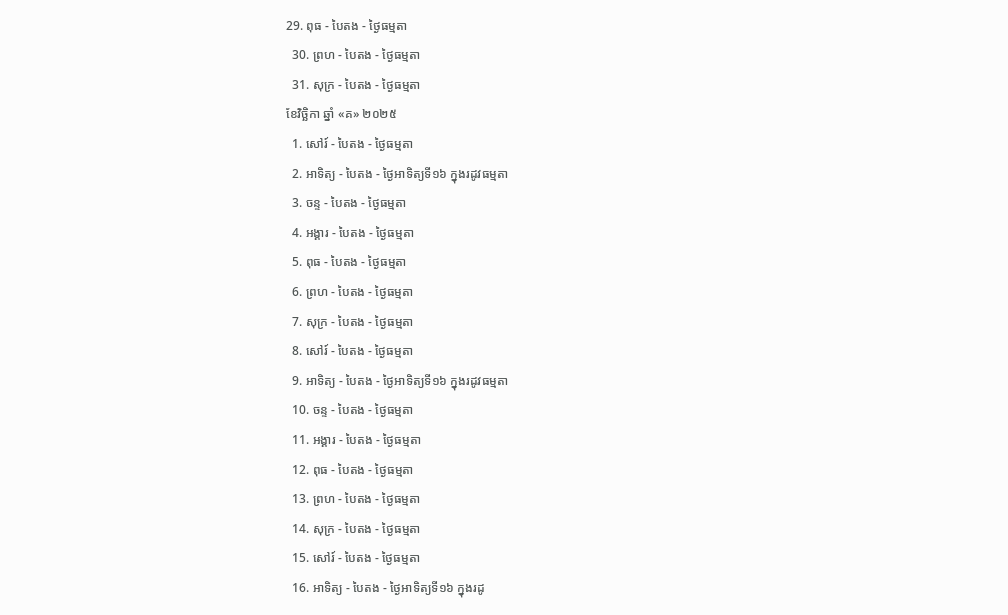29. ពុធ - បៃតង - ថ្ងៃធម្មតា
  30. ព្រហ - បៃតង - ថ្ងៃធម្មតា
  31. សុក្រ - បៃតង - ថ្ងៃធម្មតា
ខែវិច្ឆិកា ឆ្នាំ «គ» ២០២៥
  1. សៅរ៍ - បៃតង - ថ្ងៃធម្មតា
  2. អាទិត្យ - បៃតង - ថ្ងៃអាទិត្យទី១៦ ក្នុងរដូវធម្មតា
  3. ចន្ទ - បៃតង - ថ្ងៃធម្មតា
  4. អង្គារ - បៃតង - ថ្ងៃធម្មតា
  5. ពុធ - បៃតង - ថ្ងៃធម្មតា
  6. ព្រហ - បៃតង - ថ្ងៃធម្មតា
  7. សុក្រ - បៃតង - ថ្ងៃធម្មតា
  8. សៅរ៍ - បៃតង - ថ្ងៃធម្មតា
  9. អាទិត្យ - បៃតង - ថ្ងៃអាទិត្យទី១៦ ក្នុងរដូវធម្មតា
  10. ចន្ទ - បៃតង - ថ្ងៃធម្មតា
  11. អង្គារ - បៃតង - ថ្ងៃធម្មតា
  12. ពុធ - បៃតង - ថ្ងៃធម្មតា
  13. ព្រហ - បៃតង - ថ្ងៃធម្មតា
  14. សុក្រ - បៃតង - ថ្ងៃធម្មតា
  15. សៅរ៍ - បៃតង - ថ្ងៃធម្មតា
  16. អាទិត្យ - បៃតង - ថ្ងៃអាទិត្យទី១៦ ក្នុងរដូ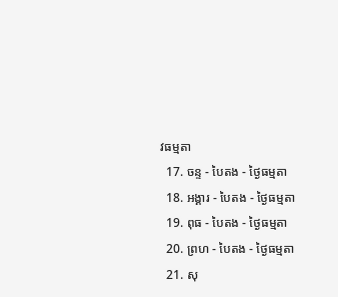វធម្មតា
  17. ចន្ទ - បៃតង - ថ្ងៃធម្មតា
  18. អង្គារ - បៃតង - ថ្ងៃធម្មតា
  19. ពុធ - បៃតង - ថ្ងៃធម្មតា
  20. ព្រហ - បៃតង - ថ្ងៃធម្មតា
  21. សុ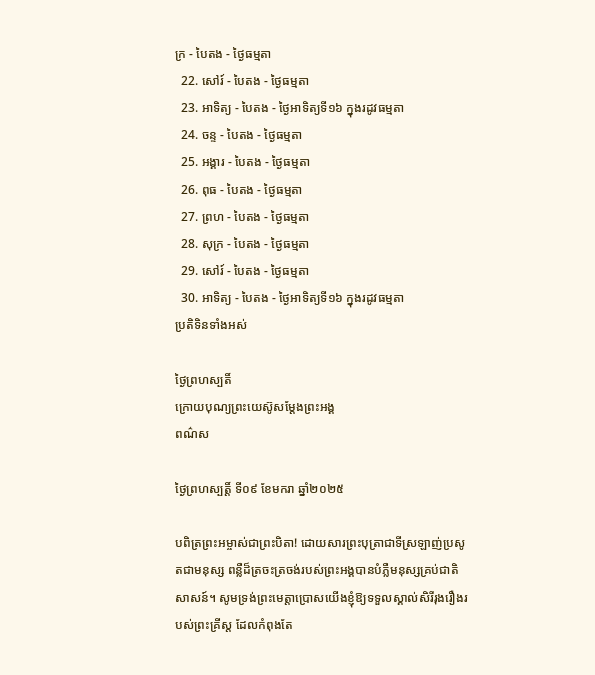ក្រ - បៃតង - ថ្ងៃធម្មតា
  22. សៅរ៍ - បៃតង - ថ្ងៃធម្មតា
  23. អាទិត្យ - បៃតង - ថ្ងៃអាទិត្យទី១៦ ក្នុងរដូវធម្មតា
  24. ចន្ទ - បៃតង - ថ្ងៃធម្មតា
  25. អង្គារ - បៃតង - ថ្ងៃធម្មតា
  26. ពុធ - បៃតង - ថ្ងៃធម្មតា
  27. ព្រហ - បៃតង - ថ្ងៃធម្មតា
  28. សុក្រ - បៃតង - ថ្ងៃធម្មតា
  29. សៅរ៍ - បៃតង - ថ្ងៃធម្មតា
  30. អាទិត្យ - បៃតង - ថ្ងៃអាទិត្យទី១៦ ក្នុងរដូវធម្មតា
ប្រតិទិនទាំងអស់

ថ្ងៃព្រហស្បតិ៍
ក្រោយបុណ្យព្រះយេស៊ូសម្ដែងព្រះអង្គ
ពណ៌ស

ថ្ងៃព្រហស្បត្ដិ៍ ទី០៩ ខែមករា ឆ្នាំ២០២៥

បពិត្រព្រះអម្ចាស់ជាព្រះបិតា! ដោយសារព្រះបុត្រាជាទីស្រឡាញ់ប្រសូតជាមនុស្ស ពន្លឺដ៏ត្រចះត្រចង់របស់ព្រះអង្គបានបំភ្លឺមនុស្សគ្រប់ជាតិសាសន៍។ សូមទ្រង់ព្រះមេត្តាប្រោសយើងខ្ញុំឱ្យទទួលស្គាល់សិរីរុងរឿងរបស់ព្រះគ្រីស្ត ដែលកំពុងតែ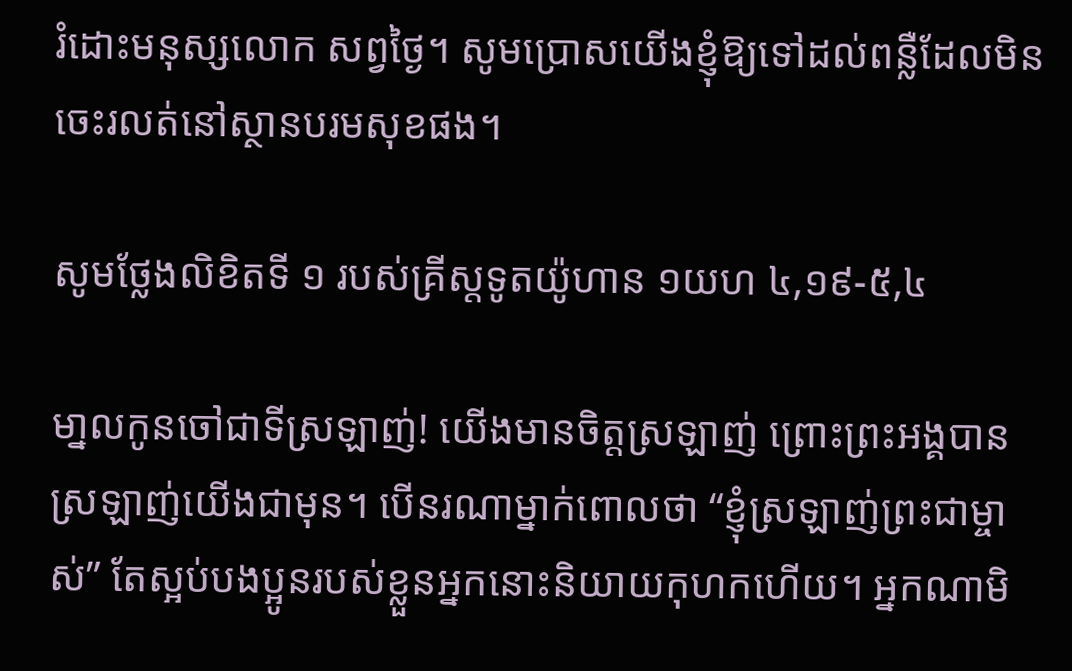រំដោះមនុស្សលោក សព្វថ្ងៃ។ សូមប្រោសយើងខ្ញុំឱ្យទៅដល់ពន្លឺដែលមិនចេះរលត់នៅស្ថានបរមសុខផង។

សូមថ្លែងលិខិតទី ១ របស់គ្រីស្តទូតយ៉ូហាន ១យហ ៤,១៩-៥,៤

មា្នលកូនចៅជាទីស្រឡាញ់! យើងមានចិត្តស្រឡាញ់ ព្រោះព្រះអង្គបានស្រឡាញ់យើងជាមុន។ បើនរណាម្នាក់ពោលថា “ខ្ញុំស្រឡាញ់ព្រះជាម្ចាស់” តែស្អប់បងប្អូនរបស់ខ្លួនអ្នកនោះនិយាយកុហកហើយ។ អ្នកណាមិ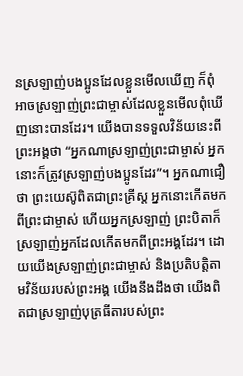នស្រឡាញ់បងប្អូនដែលខ្លួនមើលឃើញ ក៏ពុំអាចស្រឡាញ់ព្រះជាម្ចាស់ដែលខ្លួនមើលពុំឃើញនោះបានដែរ។ យើងបានទទួលវិន័យនេះពីព្រះអង្គថា “អ្នកណាស្រឡាញ់ព្រះជាម្ចាស់ អ្នកនោះក៏ត្រូវស្រឡាញ់បងប្អូនដែរ”។ អ្នកណាជឿថា ព្រះយេស៊ូពិតជាព្រះគ្រីស្ត អ្នកនោះកើតមកពីព្រះជាម្ចាស់ ហើយអ្នកស្រឡាញ់ ព្រះបិតាក៏ស្រឡាញ់អ្នកដែលកើតមកពីព្រះអង្គដែរ។ ដោយយើងស្រឡាញ់ព្រះជាម្ចាស់ និងប្រតិបត្តិតាមវិន័យរបស់ព្រះអង្គ យើងនឹងដឹងថា យើងពិតជាស្រឡាញ់បុត្រធីតារបស់ព្រះ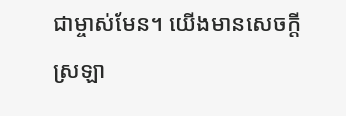ជាម្ចាស់មែន។ យើងមានសេចក្តីស្រឡា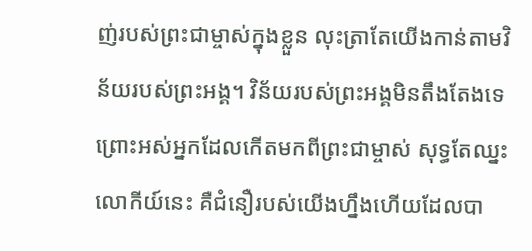ញ់របស់ព្រះជាម្ចាស់ក្នុងខ្លួន លុះត្រាតែយើងកាន់តាមវិន័យរបស់ព្រះអង្គ។ វិន័យរបស់ព្រះអង្គមិនតឹងតែងទេ ព្រោះអស់អ្នកដែលកើតមកពីព្រះជាម្ចាស់ សុទ្ធតែឈ្នះលោកីយ៍នេះ គឺជំនឿរបស់យើងហ្នឹងហើយដែលបា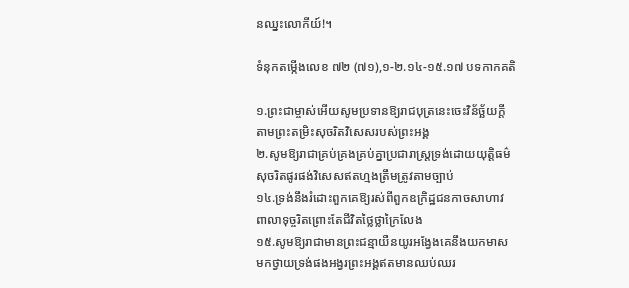នឈ្នះលោកីយ៍!។

ទំនុកតម្កើងលេខ ៧២ (៧១),១-២.១៤-១៥.១៧ បទកាកគតិ

១.ព្រះជាម្ចាស់អើយសូមប្រទានឱ្យរាជបុត្រនេះចេះវិន័ច្ឆ័យក្តី
តាមព្រះតម្រិះសុចរិតវិសេសរបស់ព្រះអង្គ
២.សូមឱ្យរាជាគ្រប់គ្រងគ្រប់គ្នាប្រជារាស្ត្រទ្រង់ដោយយុត្តិធម៌
សុចរិតផូរផង់វិសេសឥតហ្មងត្រឹមត្រូវតាមច្បាប់
១៤.ទ្រង់នឹងរំដោះពួកគេឱ្យរស់ពីពួកឧក្រិដ្ឋជនកាចសាហាវ
ពាលាទុច្ចរិតព្រោះតែជីវិតថ្លៃថ្លាក្រៃលែង
១៥.សូមឱ្យរាជាមានព្រះជន្មាយឺនយូរអង្វែងគេនឹងយកមាស
មកថ្វាយទ្រង់ផងអង្វរព្រះអង្គឥតមានឈប់ឈរ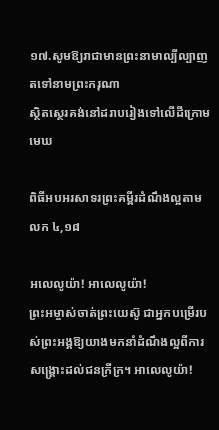១៧.សូមឱ្យរាជាមានព្រះនាមាល្បីល្បាញតទៅនាមព្រះករុណា
ស្ថិតស្ថេរគង់នៅដរាបរៀងទៅលើដីក្រោមមេឃ

ពិធីអបអរសាទរព្រះគម្ពីរដំណឹងល្អតាម លក ៤,១៨

អលេលូយ៉ា! អាលេលូយ៉ា!
ព្រះអម្ចាស់ចាត់ព្រះយេស៊ូ ជាអ្នកបម្រើរបស់ព្រះអង្គឱ្យយាងមកនាំដំណឹងល្អពីការសង្គ្រោះដល់ជនក្រីក្រ។ អាលេលូយ៉ា!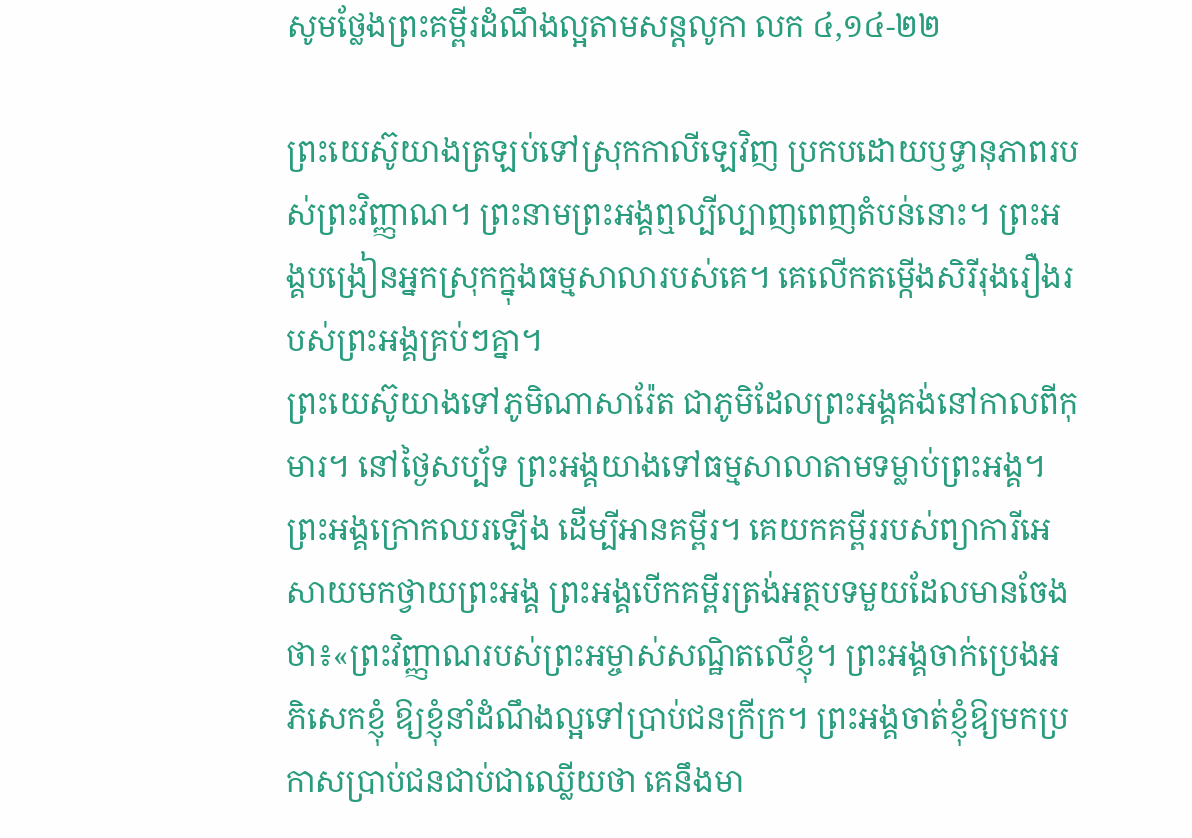សូមថ្លែងព្រះគម្ពីរដំណឹងល្អតាមសន្តលូកា លក ៤,១៤-២២

ព្រះយេស៊ូយាងត្រឡប់ទៅស្រុកកាលីឡេវិញ ប្រកបដោយឫទ្ធានុភាពរបស់ព្រះវិញ្ញាណ។ ព្រះនាមព្រះអង្គឮល្បីល្បាញពេញតំបន់នោះ។ ព្រះអង្គបង្រៀនអ្នកស្រុកក្នុងធម្មសាលារបស់គេ។ គេលើកតម្កើងសិរីរុងរឿងរបស់ព្រះអង្គគ្រប់ៗគ្នា។
ព្រះយេស៊ូយាងទៅភូមិណាសារ៉ែត ជាភូមិដែលព្រះអង្គគង់នៅកាលពីកុមារ។ នៅថ្ងៃសប្ប័ទ ព្រះអង្គយាងទៅធម្មសាលាតាមទម្លាប់ព្រះអង្គ។ ព្រះអង្គក្រោកឈរឡើង ដើម្បីអានគម្ពីរ។ គេយកគម្ពីររបស់ព្យាការីអេសាយមកថ្វាយព្រះអង្គ ព្រះអង្គបើកគម្ពីរត្រង់អត្ថបទមួយដែលមានចែងថា៖«ព្រះវិញ្ញាណរបស់ព្រះអម្ចាស់សណ្ឋិតលើខ្ញុំ។ ព្រះអង្គចាក់ប្រេងអភិសេកខ្ញុំ ឱ្យខ្ញុំនាំដំណឹងល្អទៅប្រាប់ជនក្រីក្រ។ ព្រះអង្គចាត់ខ្ញុំឱ្យមកប្រកាសប្រាប់ជនជាប់ជាឈ្លើយថា គេនឹងមា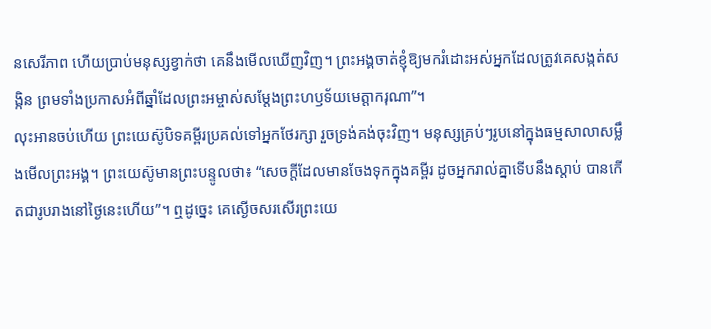នសេរីភាព ហើយប្រាប់មនុស្សខ្វាក់ថា គេនឹងមើលឃើញវិញ។ ព្រះអង្គចាត់ខ្ញុំឱ្យមករំដោះអស់អ្នកដែលត្រូវគេសង្កត់សង្កិន ព្រមទាំងប្រកាសអំពីឆ្នាំដែលព្រះអម្ចាស់សម្តែងព្រះហឫទ័យមេត្តាករុណា”។
លុះអានចប់ហើយ ព្រះយេស៊ូបិទគម្ពីរប្រគល់ទៅអ្នកថែរក្សា រួចទ្រង់គង់ចុះវិញ។ មនុស្សគ្រប់ៗរូបនៅក្នុងធម្មសាលាសម្លឹងមើលព្រះអង្គ។ ព្រះយេស៊ូមានព្រះបន្ទូលថា៖ “សេចក្តីដែលមានចែងទុកក្នុងគម្ពីរ ដូចអ្នករាល់គ្នាទើបនឹងស្តាប់ បានកើតជារូបរាងនៅថ្ងៃនេះហើយ”។ ឮដូច្នេះ គេស្ងើចសរសើរព្រះយេ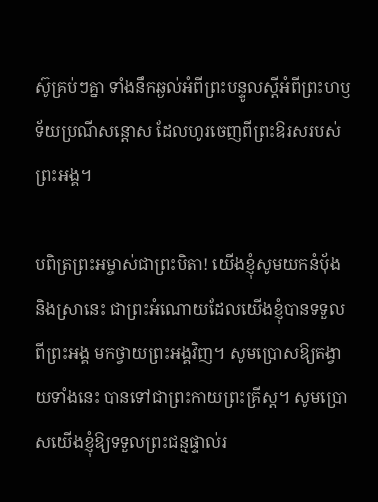ស៊ូគ្រប់ៗគ្នា ទាំងនឹកឆ្ងល់អំពីព្រះបន្ទូលស្តីអំពីព្រះហឫទ័យប្រណីសន្តោស ដែលហូរចេញពីព្រះឱរសរបស់ព្រះអង្គ។

បពិត្រព្រះអម្ចាស់ជាព្រះបិតា! យើងខ្ញុំសូមយកនំបុ័ង និងស្រានេះ ជាព្រះអំណោយដែលយើងខ្ញុំបានទទួលពីព្រះអង្គ មកថ្វាយព្រះអង្គវិញ។ សូមប្រោសឱ្យតង្វាយទាំងនេះ បានទៅជាព្រះកាយព្រះគ្រីស្ត។ សូមប្រោសយើងខ្ញុំឱ្យទទួលព្រះជន្មផ្ទាល់រ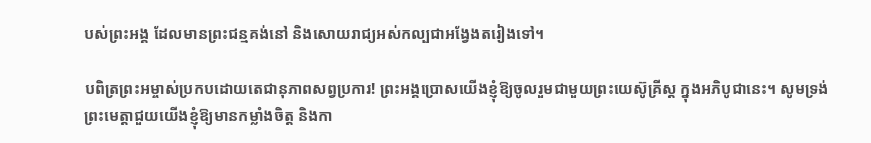បស់ព្រះអង្គ ដែលមានព្រះជន្មគង់នៅ និងសោយរាជ្យអស់កល្បជាអង្វែងតរៀងទៅ។

បពិត្រព្រះអម្ចាស់ប្រកបដោយតេជានុភាពសព្វប្រការ! ព្រះអង្គប្រោសយើងខ្ញុំឱ្យចូលរួមជាមួយព្រះយេស៊ូគ្រីស្ត ក្នុងអភិបូជានេះ។ សូមទ្រង់ព្រះមេត្តាជួយយើងខ្ញុំឱ្យមានកម្លាំងចិត្ត និងកា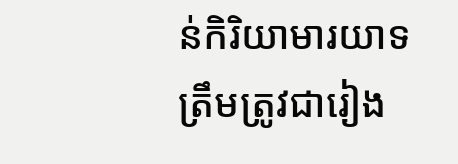ន់កិរិយាមារយាទត្រឹមត្រូវជារៀង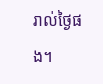រាល់ថ្ងៃផង។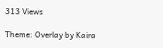313 Views

Theme: Overlay by Kaira